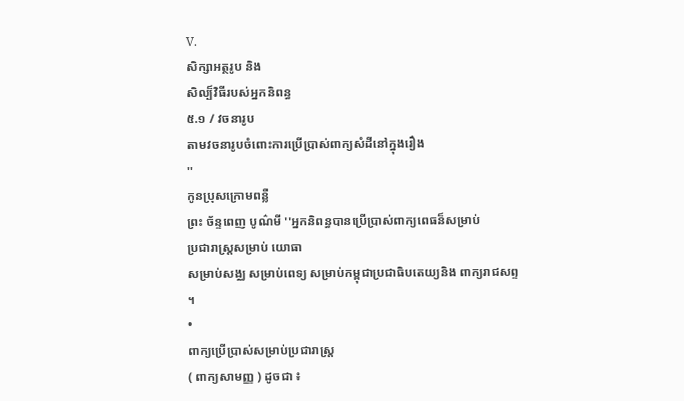V.
សិក្សាអត្ថរូប និង
សិល្ប៏វិធីរបស់អ្នកនិពន្ធ
៥.១ / វចនារូប
តាមវចនារូបចំពោះការប្រើប្រាស់ពាក្យសំដីនៅក្នុងរឿង
''
កូនប្រុសក្រោមពន្លឺ
ព្រះ ច័ន្ទពេញ បូណ៌មី ''អ្នកនិពន្ធបានប្រើប្រាស់ពាក្យពេធន៏សម្រាប់
ប្រជារាស្រ្តសម្រាប់ យោធា
សម្រាប់សង្ឈ សម្រាប់ពេទ្យ សម្រាប់កម្ពុជាប្រជាធិបតេយ្យនិង ពាក្យរាជសព្ទ
។
•
ពាក្យប្រើប្រាស់សម្រាប់ប្រជារាស្រ្ត
( ពាក្យសាមញ្ញ ) ដូចជា ៖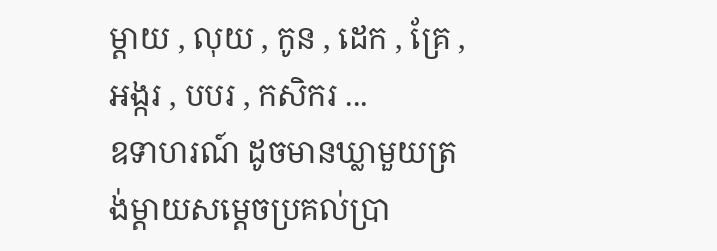ម្តាយ , លុយ , កូន , ដេក , គ្រែ , អង្ករ , បបរ , កសិករ ...
ឧទាហរណ៍ ដូចមានឃ្លាមួយត្រង់ម្តាយសម្តេចប្រគល់ប្រា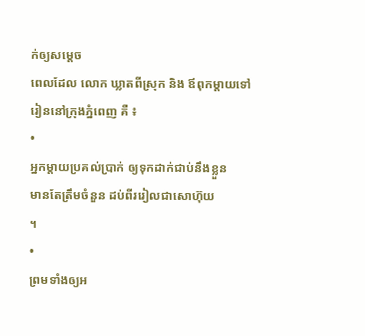ក់ឲ្យសម្តេច
ពេលដែល លោក ឃ្លាតពីស្រុក និង ឪពុកម្តាយទៅរៀននៅក្រុងភ្នំពេញ គឺ ៖
•
អ្នកម្តាយប្រគល់ប្រាក់ ឲ្យទុកដាក់ជាប់នឹងខ្លួន
មានតែត្រឹមចំនួន ដប់ពីររៀលជាសោហ៊ុយ
។
•
ព្រមទាំងឲ្យអ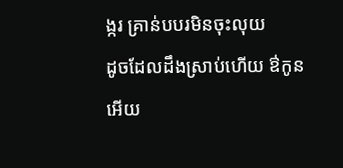ង្ករ គ្រាន់បបរមិនចុះលុយ
ដូចដែលដឹងស្រាប់ហើយ ឳកូនអើយ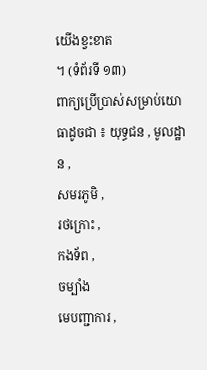យើងខ្វះខាត
។ (ទំព័រទី ១៣)
ពាក្យប្រើប្រាស់សម្រាប់យោធាដូចជា ៖ យុទ្ធជន , មូលដ្ឋាន ,
សមរភូមិ ,
រថក្រោះ ,
កងទ័ព ,
ចម្បាំង
មេបញ្ជាការ ,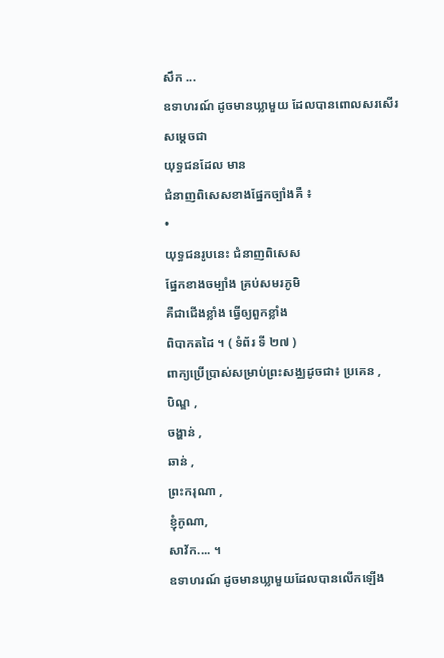សឹក ...
ឧទាហរណ៍ ដូចមានឃ្លាមួយ ដែលបានពោលសរសើរសម្តេចជា
យុទ្ធជនដែល មាន
ជំនាញពិសេសខាងផ្នែកច្បាំងគឺ ៖
•
យុទ្ធជនរូបនេះ ជំនាញពិសេស
ផ្នែកខាងចម្បាំង គ្រប់សមរភូមិ
គឺជាជើងខ្លាំង ធ្វើឲ្យពួកខ្លាំង
ពិបាកតដៃ ។ ( ទំព័រ ទី ២៧ )
ពាក្យប្រើប្រាស់សម្រាប់ព្រះសង្ឈដូចជា៖ ប្រគេន ,
បិណ្ឌ ,
ចង្ហាន់ ,
ឆាន់ ,
ព្រះករុណា ,
ខ្ញុំកូណា,
សាវ័ក.... ។
ឧទាហរណ៍ ដូចមានឃ្លាមួយដែលបានលើកឡើង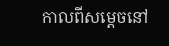កាលពីសម្តេចនៅ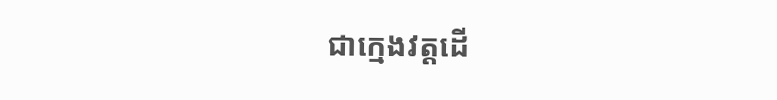ជាក្មេងវត្តដើ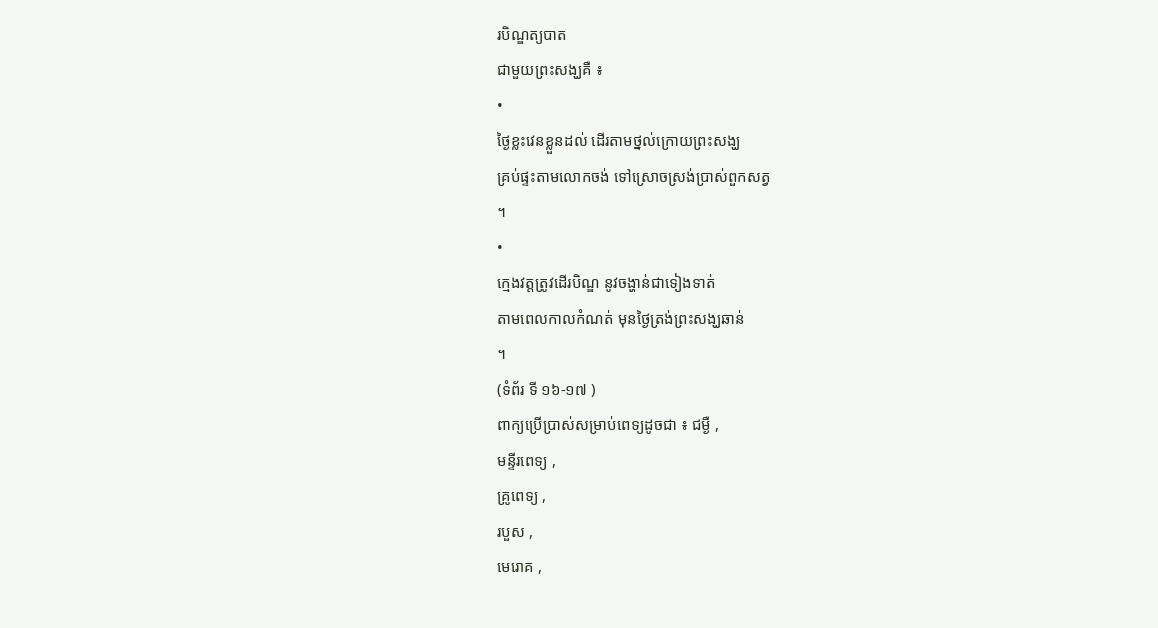របិណ្ឌត្យបាត
ជាមួយព្រះសង្ឃគឺ ៖
•
ថ្ងៃខ្លះវេនខ្លួនដល់ ដើរតាមថ្នល់ក្រោយព្រះសង្ឃ
គ្រប់ផ្ទះតាមលោកចង់ ទៅស្រោចស្រង់ប្រាស់ពួកសត្វ
។
•
ក្មេងវត្តត្រូវដើរបិណ្ឌ នូវចង្ហាន់ជាទៀងទាត់
តាមពេលកាលកំណត់ មុនថ្ងៃត្រង់ព្រះសង្ឃឆាន់
។
(ទំព័រ ទី ១៦-១៧ )
ពាក្យប្រើប្រាស់សម្រាប់ពេទ្យដូចជា ៖ ជម្ងឺ ,
មន្ទីរពេទ្យ ,
គ្រូពេទ្យ ,
របួស ,
មេរោគ ,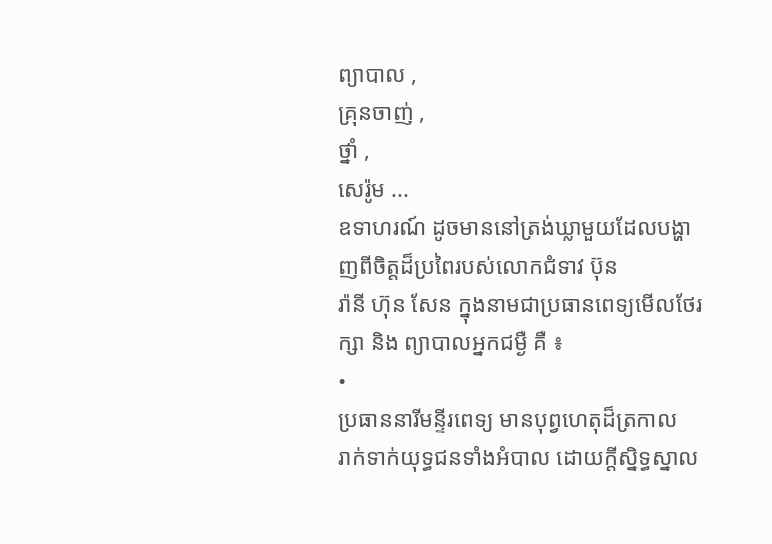ព្យាបាល ,
គ្រុនចាញ់ ,
ថ្នាំ ,
សេរ៉ូម ...
ឧទាហរណ៍ ដូចមាននៅត្រង់ឃ្លាមួយដែលបង្ហាញពីចិត្តដ៏ប្រពៃរបស់លោកជំទាវ ប៊ុន
រ៉ានី ហ៊ុន សែន ក្នុងនាមជាប្រធានពេទ្យមើលថែរក្សា និង ព្យាបាលអ្នកជម្ងឺ គឺ ៖
•
ប្រធាននារីមន្ទីរពេទ្យ មានបុព្វហេតុដ៏ត្រកាល
រាក់ទាក់យុទ្ធជនទាំងអំបាល ដោយក្តីសិ្នទ្ធស្នាល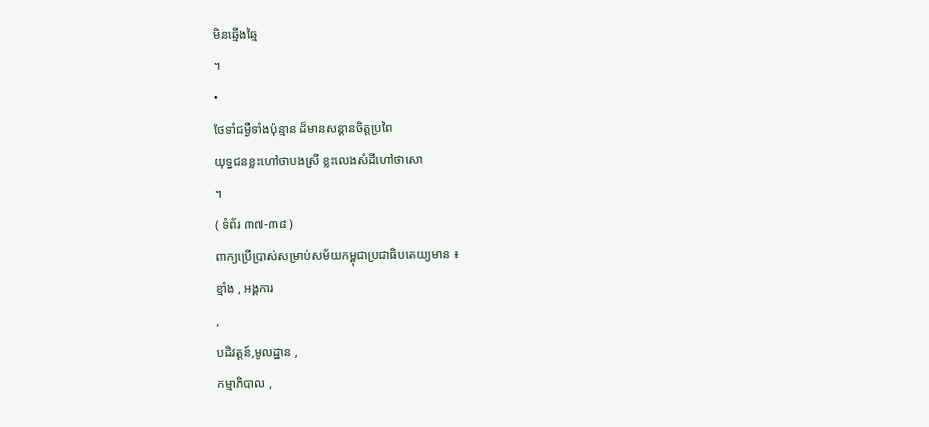មិនឆ្មើងឆ្មៃ
។
•
ថែទាំជម្ងឺទាំងប៉ុន្មាន ដ៏មានសន្តានចិត្តប្រពៃ
យុទ្ធជនខ្លះហៅថាបងស្រី ខ្លះលេងសំដីហៅថាសោ
។
( ទំព័រ ៣៧-៣៨ )
ពាក្យប្រើប្រាស់សម្រាប់សម័យកម្ពុជាប្រជាធិបតេយ្យមាន ៖
ខ្មាំង , អង្គការ
,
បដិវត្តន៍,មូលដ្ឋាន ,
កម្មាភិបាល ,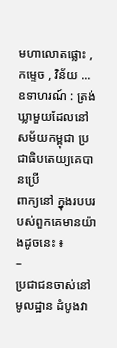មហាលោតផ្លោះ ,
កម្ទេច , វិន័យ ...
ឧទាហរណ៍ : ត្រង់ឃ្លាមួយដែលនៅសម័យកម្ពុជា ប្រជាធិបតេយ្យគេបានប្រើ
ពាក្យនៅ ក្នុងរបបរបស់ពួកគេមានយ៉ាងដូចនេះ ៖
–
ប្រជាជនចាស់នៅមូលដ្ឋាន ដំបូងវា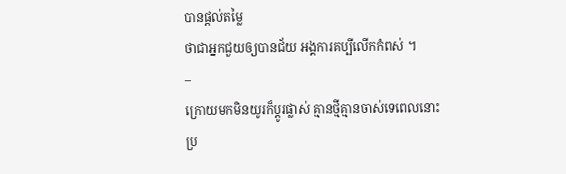បានផ្តល់តម្លៃ
ថាជាអ្នកជួយឲ្យបានជ័យ អង្គការគប្បីលើកកំពស់ ។
–
ក្រោយមកមិនយូរក៏ប្តូរផ្លាស់ គ្មានថ្មីគ្មានចាស់ទេពេលនោះ
ប្រ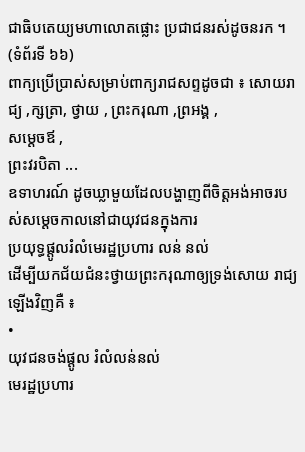ជាធិបតេយ្យមហាលោតផ្លោះ ប្រជាជនរស់ដូចនរក ។ (ទំព័រទី ៦៦)
ពាក្យប្រើប្រាស់សម្រាប់ពាក្យរាជសព្ទដូចជា ៖ សោយរាជ្យ ,ក្សត្រា, ថ្វាយ , ព្រះករុណា ,ព្រអង្គ ,
សម្តេចឪ ,
ព្រះវរបិតា ...
ឧទាហរណ៍ ដូចឃ្លាមួយដែលបង្ហាញពីចិត្តអង់អាចរបស់សម្តេចកាលនៅជាយុវជនក្នុងការ
ប្រយុទ្ធផ្តូលរំលំមេរដ្ឋប្រហារ លន់ នល់
ដើម្បីយកជ័យជំនះថ្វាយព្រះករុណាឲ្យទ្រង់សោយ រាជ្យ ឡើងវិញគឺ ៖
•
យុវជនចង់ផ្តូល រំលំលន់នល់
មេរដ្ឋប្រហារ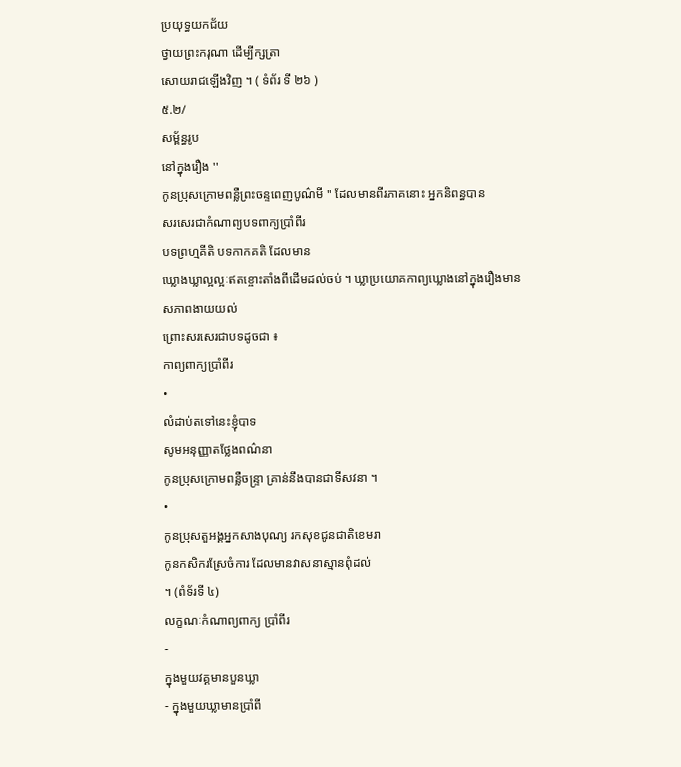ប្រយុទ្ធយកជ័យ
ថ្វាយព្រះករុណា ដើម្បីក្សត្រា
សោយរាជឡើងវិញ ។ ( ទំព័រ ទី ២៦ )
៥.២/
សម្ព័ន្ធរូប
នៅក្នុងរឿង ''
កូនប្រុសក្រោមពន្លឺព្រះចន្ទពេញបូណ៌មី '' ដែលមានពីរភាគនោះ អ្នកនិពន្ធបាន
សរសេរជាកំណាព្យបទពាក្យប្រាំពីរ
បទព្រហ្មគីតិ បទកាកគតិ ដែលមាន
ឃ្លោងឃ្លាល្អល្អៈឥតខ្ចោះតាំងពីដើមដល់ចប់ ។ ឃ្លាប្រយោគកាព្យឃ្លោងនៅក្នុងរឿងមាន
សភាពងាយយល់
ព្រោះសរសេរជាបទដូចជា ៖
កាព្យពាក្យប្រាំពីរ
•
លំដាប់តទៅនេះខ្ញុំបាទ
សូមអនុញ្ញាតថ្លែងពណ៌នា
កូនប្រុសក្រោមពន្លឺចន្ទ្រា គ្រាន់នឹងបានជាទីសវនា ។
•
កូនប្រុសតួអង្គអ្នកសាងបុណ្យ រកសុខជូនជាតិខេមរា
កូនកសិករស្រែចំការ ដែលមានវាសនាស្មានពុំដល់
។ (ពំទ័រទី ៤)
លក្ខណៈកំណាព្យពាក្យ ប្រាំពីរ
-
ក្នុងមួយវគ្គមានបួនឃ្លា
- ក្នុងមួយឃ្លាមានប្រាំពី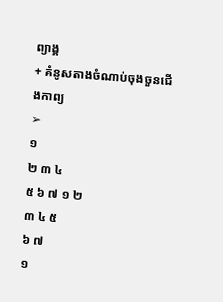ព្យាង្គ
+ គំនូសតាងចំណាប់ចុងចួនជើងកាព្យ
➢
១
២ ៣ ៤
៥ ៦ ៧ ១ ២
៣ ៤ ៥
៦ ៧
១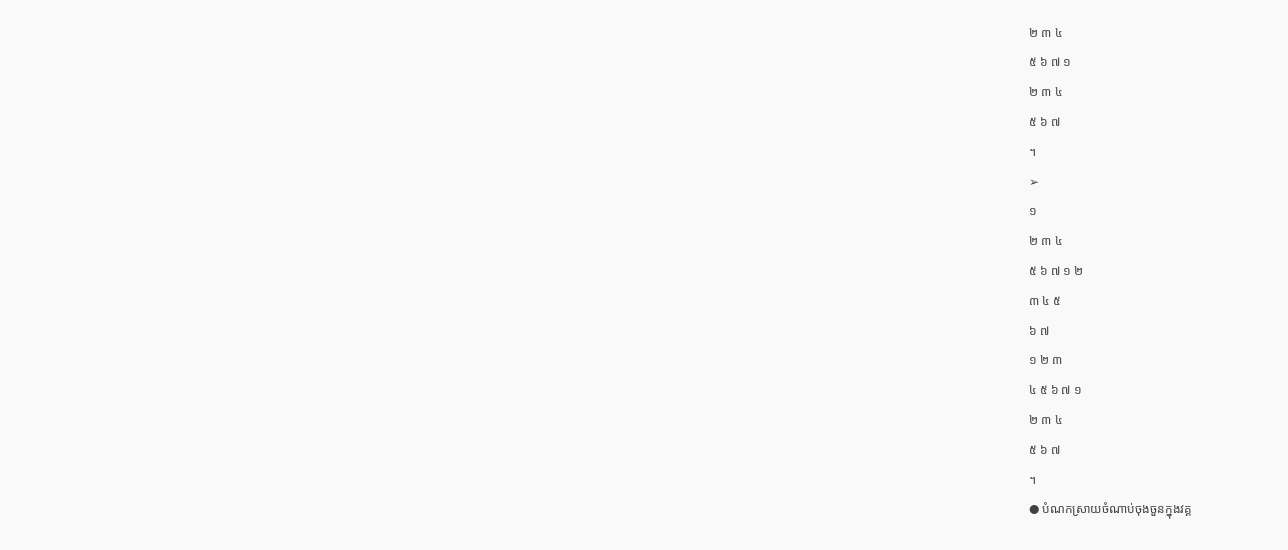២ ៣ ៤
៥ ៦ ៧ ១
២ ៣ ៤
៥ ៦ ៧
។
➢
១
២ ៣ ៤
៥ ៦ ៧ ១ ២
៣ ៤ ៥
៦ ៧
១ ២ ៣
៤ ៥ ៦ ៧ ១
២ ៣ ៤
៥ ៦ ៧
។
● បំណកស្រាយចំណាប់ចុងចួនក្នុងវគ្គ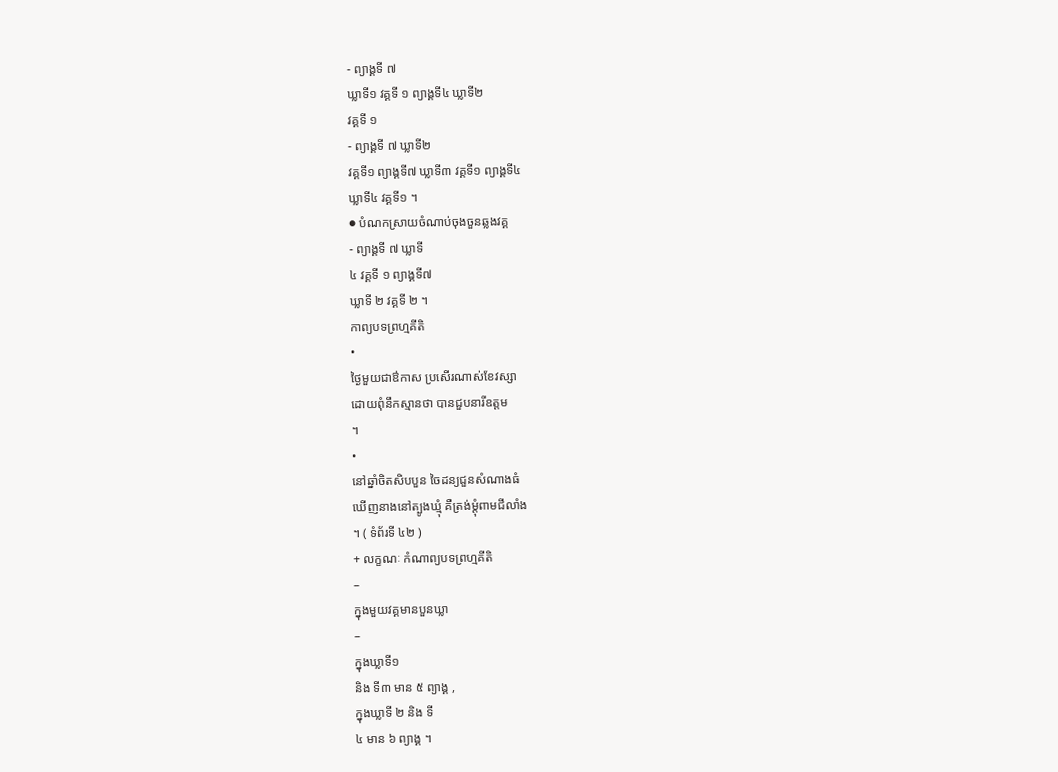- ព្យាង្គទី ៧
ឃ្លាទី១ វគ្គទី ១ ព្យាង្គទី៤ ឃ្លាទី២
វគ្គទី ១
- ព្យាង្គទី ៧ ឃ្លាទី២
វគ្គទី១ ព្យាង្គទី៧ ឃ្លាទី៣ វគ្គទី១ ព្យាង្គទី៤
ឃ្លាទី៤ វគ្គទី១ ។
● បំណកស្រាយចំណាប់ចុងចួនឆ្លងវគ្គ
- ព្យាង្គទី ៧ ឃ្លាទី
៤ វគ្គទី ១ ព្យាង្គទី៧
ឃ្លាទី ២ វគ្គទី ២ ។
កាព្យបទព្រហ្មគីតិ
•
ថ្ងៃមួយជាឳកាស ប្រសើរណាស់ខែវស្សា
ដោយពុំនឹកស្មានថា បានជួបនារីឧត្តម
។
•
នៅឆ្នាំចិតសិបបួន ចៃដន្យជួនសំណាងធំ
ឃើញនាងនៅត្បូងឃ្មុំ គឺត្រង់ម្តុំពាមជីលាំង
។ ( ទំព័រទី ៤២ )
+ លក្ខណៈ កំណាព្យបទព្រហ្មគីតិ
–
ក្នុងមួយវគ្គមានបួនឃ្លា
–
ក្នុងឃ្លាទី១
និង ទី៣ មាន ៥ ព្យាង្គ ,
ក្នុងឃ្លាទី ២ និង ទី
៤ មាន ៦ ព្យាង្គ ។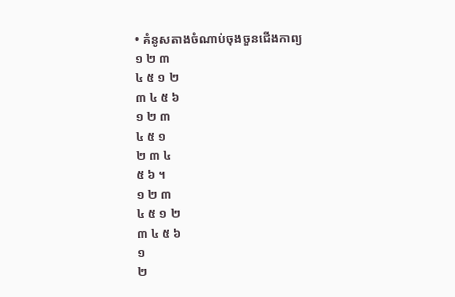• គំនូសតាងចំណាប់ចុងចួនជើងកាព្យ
១ ២ ៣
៤ ៥ ១ ២
៣ ៤ ៥ ៦
១ ២ ៣
៤ ៥ ១
២ ៣ ៤
៥ ៦ ។
១ ២ ៣
៤ ៥ ១ ២
៣ ៤ ៥ ៦
១
២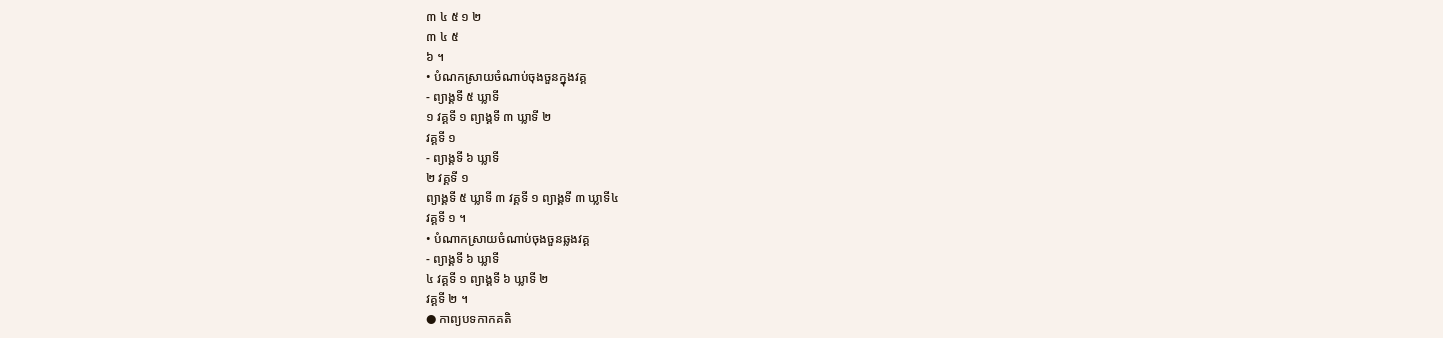៣ ៤ ៥ ១ ២
៣ ៤ ៥
៦ ។
• បំណកស្រាយចំណាប់ចុងចួនក្នុងវគ្គ
- ព្យាង្គទី ៥ ឃ្លាទី
១ វគ្គទី ១ ព្យាង្គទី ៣ ឃ្លាទី ២
វគ្គទី ១
- ព្យាង្គទី ៦ ឃ្លាទី
២ វគ្គទី ១
ព្យាង្គទី ៥ ឃ្លាទី ៣ វគ្គទី ១ ព្យាង្គទី ៣ ឃ្លាទី៤
វគ្គទី ១ ។
• បំណាកស្រាយចំណាប់ចុងចួនឆ្លងវគ្គ
- ព្យាង្គទី ៦ ឃ្លាទី
៤ វគ្គទី ១ ព្យាង្គទី ៦ ឃ្លាទី ២
វគ្គទី ២ ។
● កាព្យបទកាកគតិ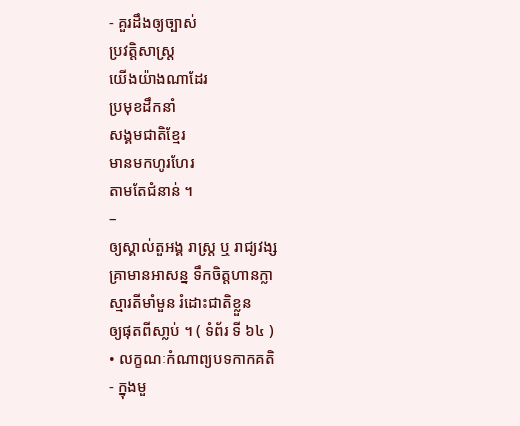- គួរដឹងឲ្យច្បាស់
ប្រវត្តិសាស្រ្ត
យើងយ៉ាងណាដែរ
ប្រមុខដឹកនាំ
សង្គមជាតិខ្មែរ
មានមកហូរហែរ
តាមតែជំនាន់ ។
–
ឲ្យស្គាល់តួអង្គ រាស្រ្ត ឬ រាជ្យវង្ស
គ្រាមានអាសន្ន ទឹកចិត្តហានក្លា
ស្មារតីមាំមួន រំដោះជាតិខ្លួន
ឲ្យផុតពីសា្លប់ ។ ( ទំព័រ ទី ៦៤ )
• លក្ខណៈកំណាព្យបទកាកគតិ
- ក្នុងមួ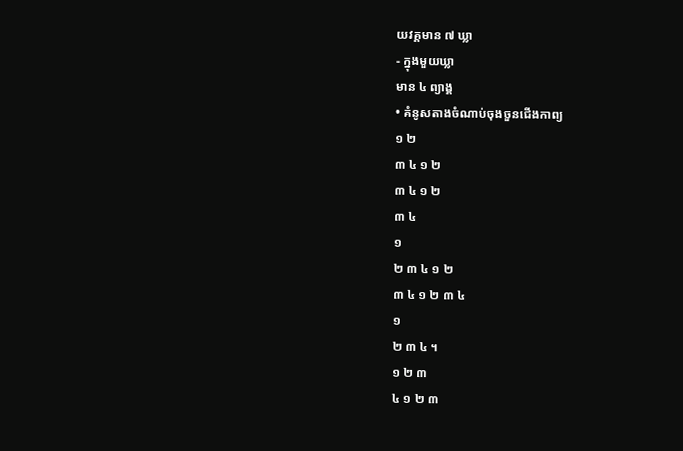យវគ្គមាន ៧ ឃ្លា
- ក្នុងមួយឃ្លា
មាន ៤ ព្យាង្គ
• គំនូសតាងចំណាប់ចុងចួនជើងកាព្យ
១ ២
៣ ៤ ១ ២
៣ ៤ ១ ២
៣ ៤
១
២ ៣ ៤ ១ ២
៣ ៤ ១ ២ ៣ ៤
១
២ ៣ ៤ ។
១ ២ ៣
៤ ១ ២ ៣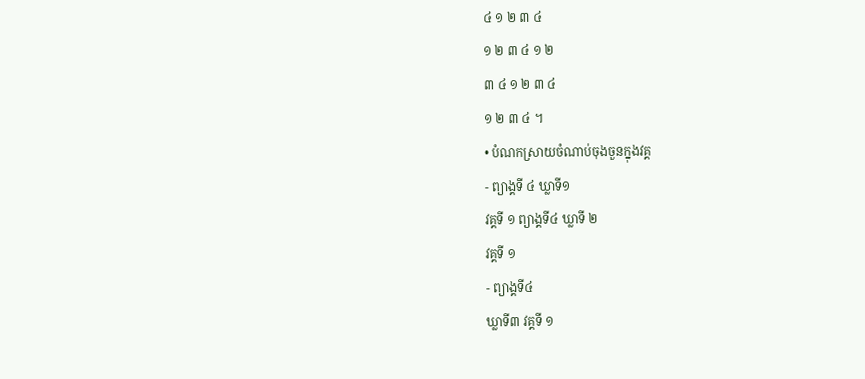៤ ១ ២ ៣ ៤
១ ២ ៣ ៤ ១ ២
៣ ៤ ១ ២ ៣ ៤
១ ២ ៣ ៤ ។
• បំណកស្រាយចំណាប់ចុងចួនក្នុងវគ្គ
- ព្យាង្គទី ៤ ឃ្លាទី១
វគ្គទី ១ ព្យាង្គទី៤ ឃ្លាទី ២
វគ្គទី ១
- ព្យាង្គទី៤
ឃ្លាទី៣ វគ្គទី ១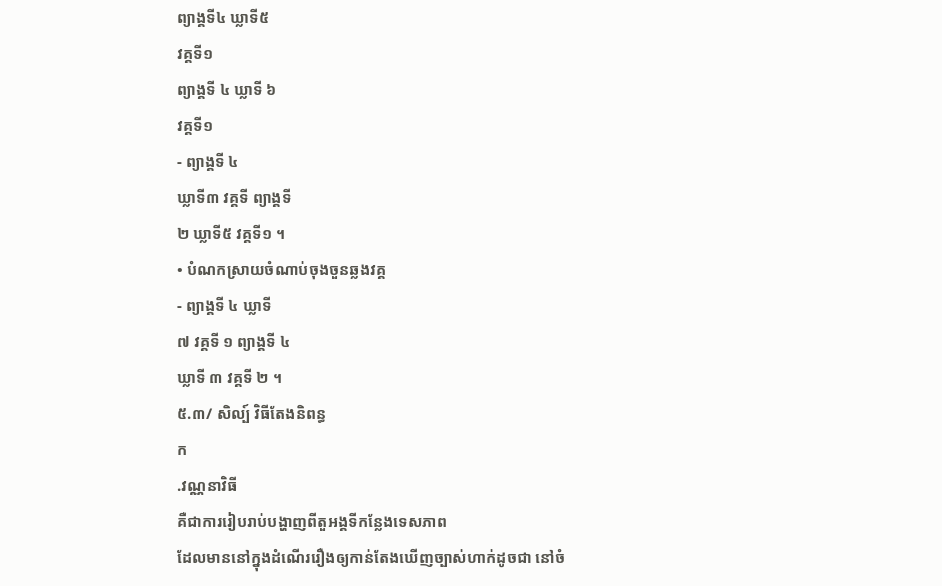ព្យាង្គទី៤ ឃ្លាទី៥
វគ្គទី១
ព្យាង្គទី ៤ ឃ្លាទី ៦
វគ្គទី១
- ព្យាង្គទី ៤
ឃ្លាទី៣ វគ្គទី ព្យាង្គទី
២ ឃ្លាទី៥ វគ្គទី១ ។
• បំណកស្រាយចំណាប់ចុងចួនឆ្លងវគ្គ
- ព្យាង្គទី ៤ ឃ្លាទី
៧ វគ្គទី ១ ព្យាង្គទី ៤
ឃ្លាទី ៣ វគ្គទី ២ ។
៥.៣/ សិល្ប៍ វិធីតែងនិពន្ធ
ក
.វណ្ណនាវិធី
គឺជាការរៀបរាប់បង្ហាញពីតួអង្គទីកន្លែងទេសភាព
ដែលមាននៅក្នុងដំណើររឿងឲ្យកាន់តែងឃើញច្បាស់ហាក់ដូចជា នៅចំ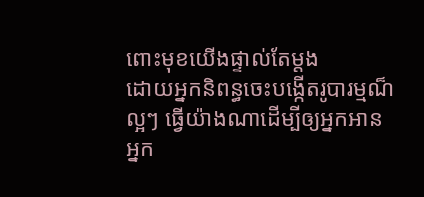ពោះមុខយើងផ្ទាល់តែម្តង
ដោយអ្នកនិពន្ធចេះបង្កើតរូបារម្មណ៏ល្អៗ ធ្វើយ៉ាងណាដើម្បីឲ្យអ្នកអាន
អ្នក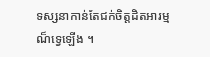ទស្សនាកាន់តែជក់ចិត្តដិតអារម្មណ៏ទ្វេឡើង ។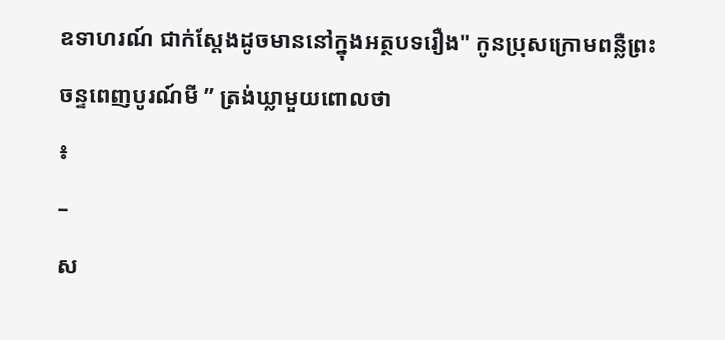ឧទាហរណ៍ ជាក់ស្តែងដូចមាននៅក្នុងអត្ថបទរឿង" កូនប្រុសក្រោមពន្លឺព្រះ
ចន្ទពេញបូរណ៍មី ” ត្រង់ឃ្លាមួយពោលថា
៖
–
ស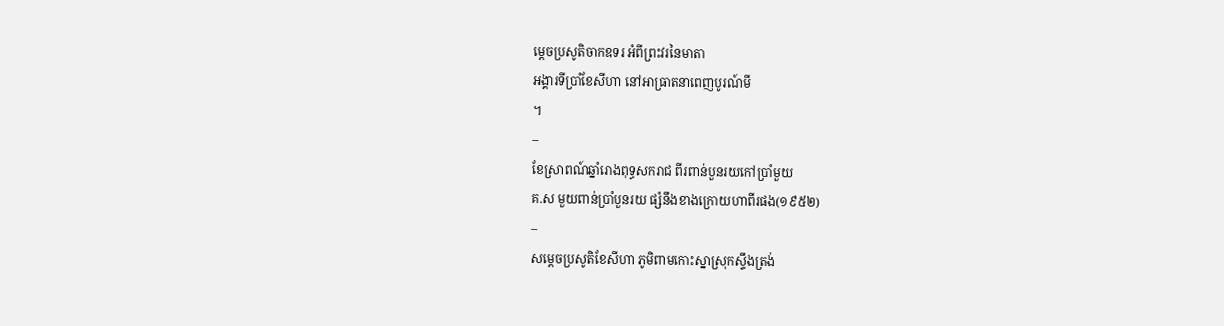ម្តេចប្រសូតិចាកឧទរ អំពីព្រះវរនៃមាតា
អង្គារទីប្រាំខែសីហា នៅអាធ្រាតនាពេញបូរណ៍មី
។
–
ខែស្រាពណ៍ឆ្នាំរោងពុទ្ធសករាជ ពីរពាន់បួនរយកៅប្រាំមួយ
គ.ស មួយពាន់ប្រាំបួនរយ ផ្សំនឹងខាងក្រោយហាពីរផង(១៩៥២)
–
សម្តេចប្រសូតិខែសីហា ភូមិពាមកោះស្នាស្រុកសឹ្ទងត្រង់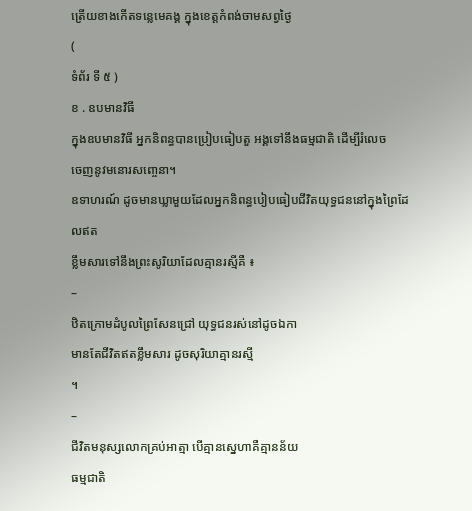ត្រើយខាងកើតទន្លេមេគង្គ ក្នុងខេត្តកំពង់ចាមសព្វថ្ងៃ
(
ទំព័រ ទី ៥ )
ខ . ឧបមានវិធី
ក្នុងឧបមានវិធី អ្នកនិពន្ធបានប្រៀបធៀបតួ អង្គទៅនឹងធម្មជាតិ ដើម្បីរំលេច
ចេញនូវមនោរសពោ្ចនា។
ឧទាហរណ៍ ដូចមានឃ្លាមួយដែលអ្នកនិពន្ធបៀបធៀបជីវិតយុទ្ធជននៅក្នុងព្រៃដែលឥត
ខ្លឹមសារទៅនឹងព្រះសូរិយាដែលគ្មានរស្មីគឺ ៖
–
ឋិតក្រោមដំបូលព្រៃសែនជ្រៅ យុទ្ធជនរស់នៅដូចឯកា
មានតែជីវិតឥតខ្លឹមសារ ដូចសុរិយាគ្មានរស្មី
។
–
ជីវិតមនុស្សលោកគ្រប់អាត្មា បើគ្មានស្នេហាគឺគ្មានន័យ
ធម្មជាតិ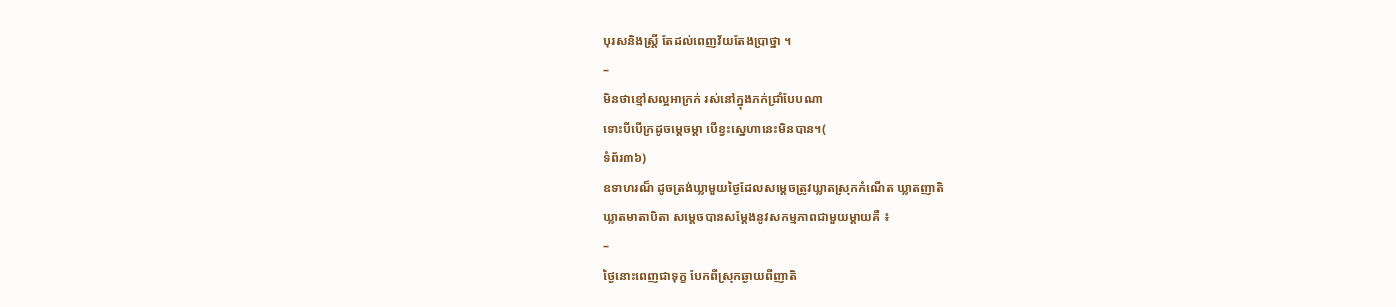បុរសនិងស្រ្តី តែដល់ពេញវ័យតែងប្រាថ្នា ។
–
មិនថាខ្មៅសល្អអាក្រក់ រស់នៅក្នុងភក់ជ្រាំបែបណា
ទោះបីបើក្រដូចម្តេចម្តា បើខ្វះស្នេហានេះមិនបាន។(
ទំព័រ៣៦)
ឧទាហរណ៏ ដូចត្រង់ឃ្លាមួយថ្ងៃដែលសម្តេចត្រូវឃ្លាតស្រុកកំណើត ឃ្លាតញាតិ
ឃ្លាតមាតាបិតា សម្តេចបានសម្តែងនូវសកម្មភាពជាមួយម្តាយគឺ ៖
–
ថ្ងៃនោះពេញជាទុក្ខ បែកពីស្រុកឆ្ងាយពីញាតិ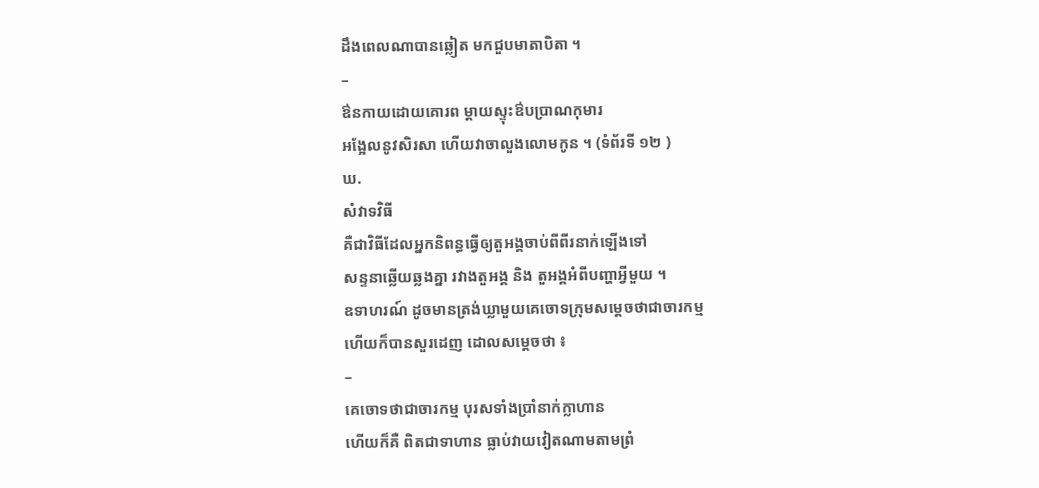ដឹងពេលណាបានឆ្លៀត មកជួបមាតាបិតា ។
–
ឳនកាយដោយគោរព ម្តាយស្ទុះឳបប្រាណកុមារ
អង្អែលនូវសិរសា ហើយវាចាលួងលោមកូន ។ (ទំព័រទី ១២ )
ឃ.
សំវាទវិធី
គឺជាវិធីដែលអ្នកនិពន្ធធ្វើឲ្យតួអង្គចាប់ពីពីរនាក់ឡើងទៅ
សន្ទនាឆ្លើយឆ្លងគ្នា រវាងតួអង្គ និង តួអង្គអំពីបញ្ហាអ្វីមួយ ។
ឧទាហរណ៍ ដូចមានត្រង់ឃ្លាមួយគេចោទក្រុមសម្តេចថាជាចារកម្ម
ហើយក៏បានសួរដេញ ដោលសម្តេចថា ៖
–
គេចោទថាជាចារកម្ម បុរសទាំងប្រាំនាក់ក្លាហាន
ហើយក៏គឺ ពិតជាទាហាន ធ្លាប់វាយវៀតណាមតាមព្រំ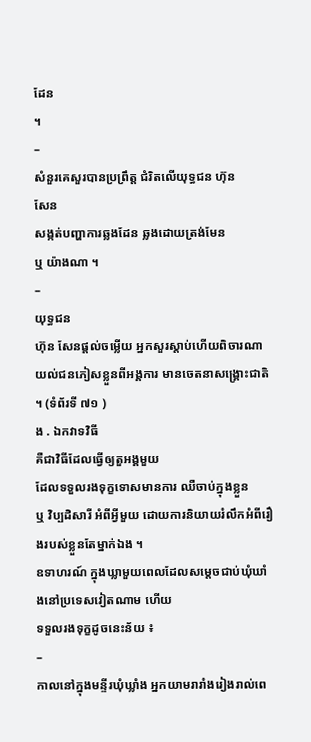ដែន
។
–
សំនួរគេសួរបានប្រព្រឹត្ត ជំរិតលើយុទ្ធជន ហ៊ុន
សែន
សង្កត់បញ្ហាការឆ្លងដែន ឆ្លងដោយត្រង់មែន
ឬ យ៉ាងណា ។
–
យុទ្ធជន
ហ៊ុន សែនផ្តល់ចម្លើយ អ្នកសួរស្តាប់ហើយពិចារណា
យល់ជនភៀសខ្លួនពីអង្គការ មានចេតនាសង្រ្គោះជាតិ ។ (ទំព័រទី ៧១ )
ង . ឯកវាទវិធី
គឺជាវិធីដែលធ្វើឲ្យតួអង្គមួយ
ដែលទទួលរងទុក្ខទោសមានការ ឈឺចាប់ក្នុងខ្លួន
ឬ វិប្បដិសារី អំពីអ្វីមួយ ដោយការនិយាយរំលឹកអំពីរឿងរបស់ខ្លួនតែម្នាក់ឯង ។
ឧទាហរណ៍ ក្នុងឃ្លាមួយពេលដែលសម្តេចជាប់ឃុំឃាំងនៅប្រទេសវៀតណាម ហើយ
ទទួលរងទុក្ខដូចនេះន័យ ៖
–
កាលនៅក្នុងមន្ទីរឃុំឃ្លាំង អ្នកយាមរារាំងរៀងរាល់ពេ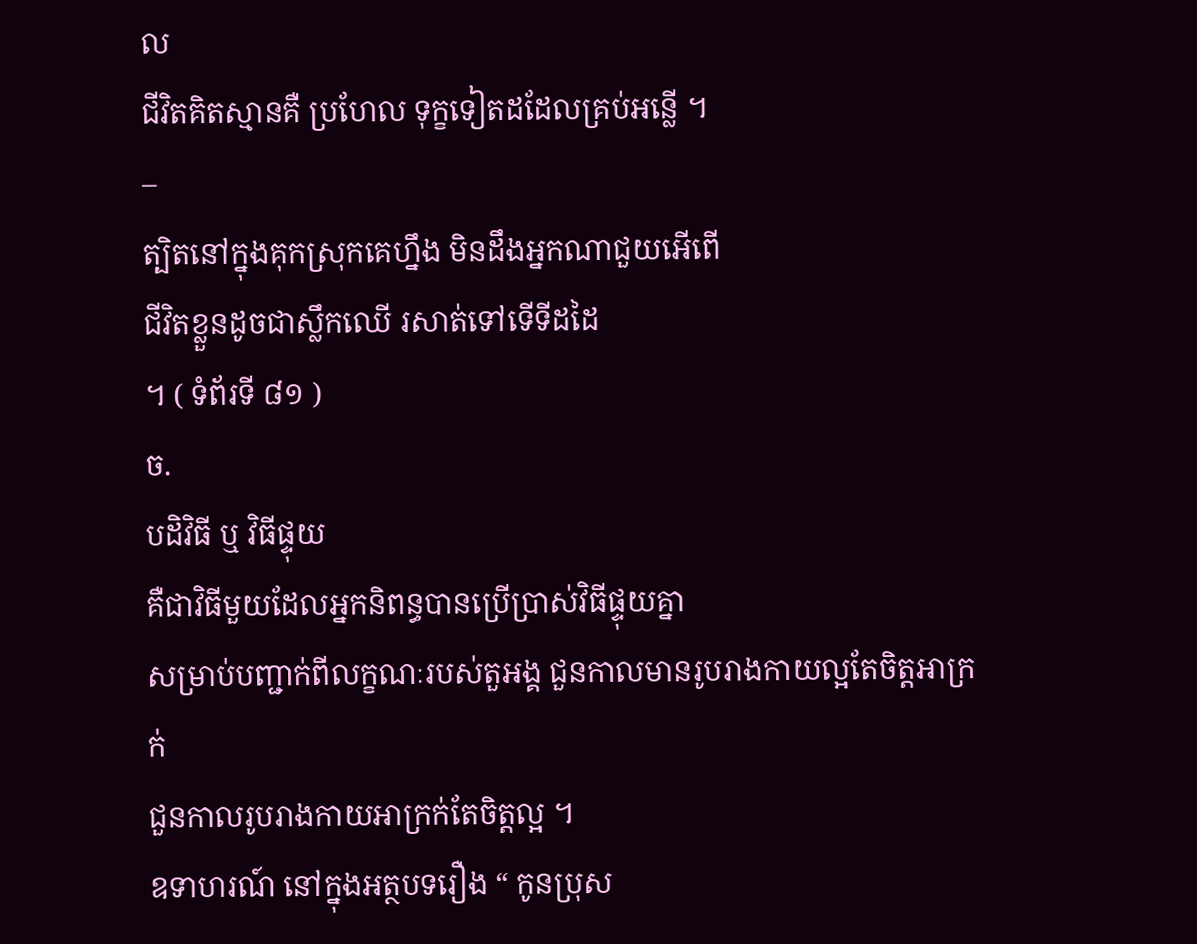ល
ជីវិតគិតស្មានគឺ ប្រហែល ទុក្ខទៀតដដែលគ្រប់អន្លើ ។
–
ត្បិតនៅក្នុងគុកស្រុកគេហឹ្នង មិនដឹងអ្នកណាជួយអើពើ
ជីវិតខ្លួនដូចជាសឹ្លកឈើ រសាត់ទៅទើទីដដៃ
។ ( ទំព័រទី ៨១ )
ច.
បដិវិធី ឬ វិធីផ្ទុយ
គឺជាវិធីមួយដែលអ្នកនិពន្ធបានប្រើប្រាស់វិធីផ្ទុយគ្នា
សម្រាប់បញ្ជាក់ពីលក្ខណៈរបស់តួអង្គ ជួនកាលមានរូបរាងកាយល្អតែចិត្តអាក្រក់
ជួនកាលរូបរាងកាយអាក្រក់តែចិត្តល្អ ។
ឧទាហរណ៍ នៅក្នុងអត្ថបទរឿង “ កូនប្រុស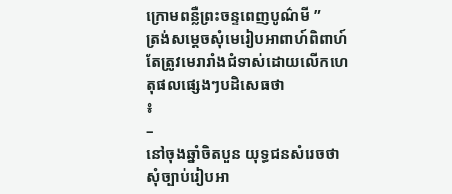ក្រោមពន្លឺព្រះចន្ទពេញបូណ៌មី ”
ត្រង់សម្តេចសុំមេរៀបអាពាហ៍ពិពាហ៍ តែត្រូវមេរារាំងជំទាស់ដោយលើកហេតុផលផ្សេងៗបដិសេធថា
៖
–
នៅចុងឆ្នាំចិតបួន យុទ្ធជនសំរេចថា
សុំច្បាប់រៀបអា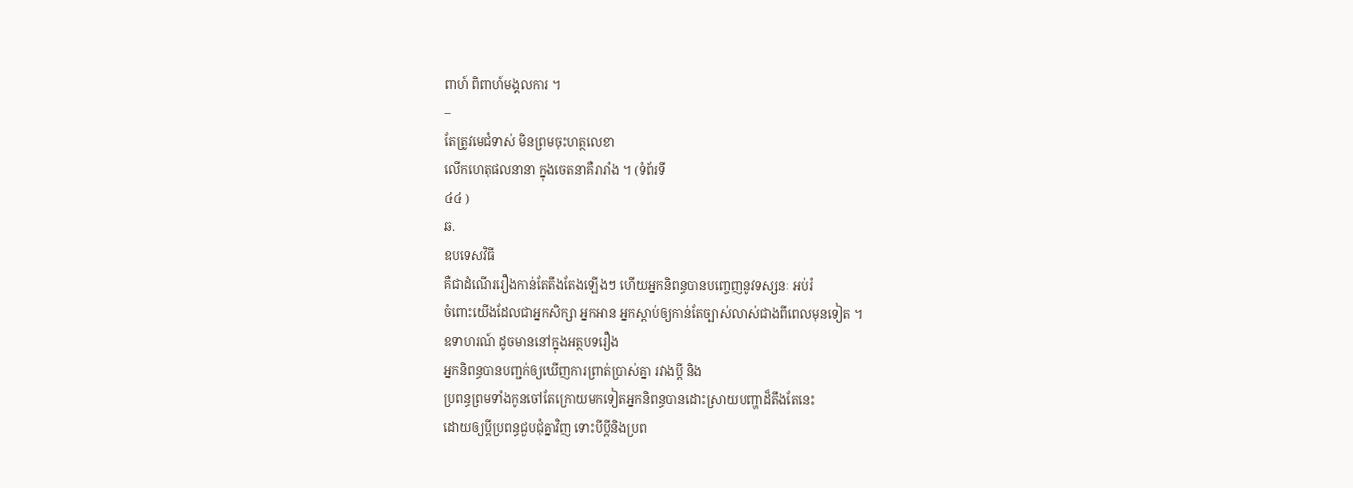ពាហ៍ ពិពាហ៍មង្គលការ ។
–
តែត្រូវមេជំទាស់ មិនព្រមចុះហត្ថលេខា
លើកហេតុផលនានា ក្នុងចេតនាគឺរារាំង ។ (ទំព័រទី
៤៤ )
ឆ.
ឧបទេសវិធី
គឺជាដំណើររឿងកាន់តែតឹងតែងឡើងៗ ហើយអ្នកនិពន្ធបានបញេ្ចញនូវទស្សនៈ អប់រំ
ចំពោះយើងដែលជាអ្នកសិក្សា អ្នកអាន អ្នកស្តាប់ឲ្យកាន់តែច្បាស់លាស់ជាងពីពេលមុនទៀត ។
ឧទាហរណ៍ ដូចមាននៅក្នុងអត្ថបទរឿង
អ្នកនិពន្ធបានបញ្ជក់ឲ្យឃើញការព្រាត់ប្រាស់គ្នា រវាងប្តី និង
ប្រពន្ធព្រមទាំងកូនចៅតែក្រោយមកទៀតអ្នកនិពន្ធបានដោះស្រាយបញ្ហាដ៏តឹងតែនេះ
ដោយឲ្យប្តីប្រពន្ធជួបជុំគ្នាវិញ ទោះបីប្តីនិងប្រព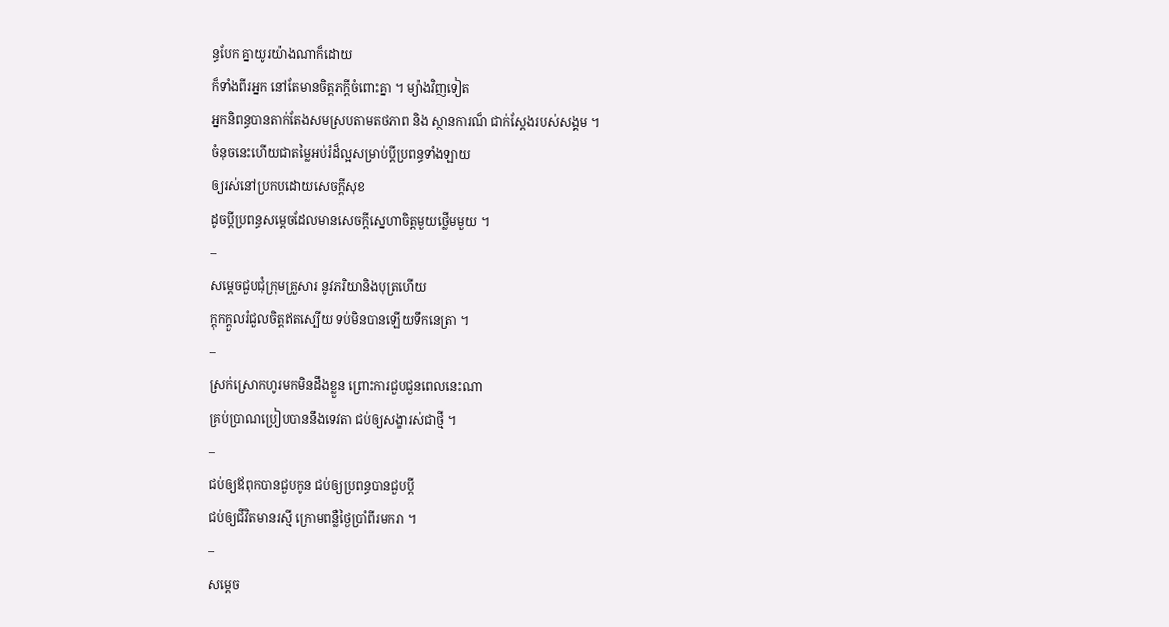ន្ធបែក គ្នាយូរយ៉ាងណាក៏ដោយ
ក៏ទាំងពីរអ្នក នៅតែមានចិត្តភក្តីចំពោះគ្នា ។ ម្យ៉ាងវិញទៀត
អ្នកនិពន្ធបានតាក់តែងសមស្របតាមតថភាព និង ស្ថានការណ៏ ជាក់ស្តែងរបស់សង្គម ។
ចំនុចនេះហើយជាតម្លៃអប់រំដ៏ល្អសម្រាប់ប្តីប្រពន្ធទាំងឡាយ
ឲ្យរស់នៅប្រកបដោយសេចក្តីសុខ
ដូចប្តីប្រពន្ធសម្តេចដែលមានសេចក្តីសេ្នហាចិត្តមួយថ្លើមមួយ ។
–
សម្តេចជួបជុំក្រុមគ្រួសារ នូវភរិយានិងបុត្រហើយ
ក្តុកក្តួលរំជួលចិត្តឥតស្បើយ ទប់មិនបានឡើយទឹកនេត្រា ។
–
ស្រក់ស្រោកហូរមកមិនដឹងខ្លួន ព្រោះការជួបជួនពេលនេះណា
គ្រប់ប្រាណប្រៀបបាននឹងទេវតា ជប់ឲ្យសង្ខារស់ជាថ្មី ។
–
ជប់ឲ្យឪពុកបានជួបកូន ជប់ឲ្យប្រពន្ធបានជួបប្តី
ជប់ឲ្យជីវិតមានរស្មី ក្រោមពន្លឺថ្ងៃប្រាំពីរមករា ។
–
សម្តេច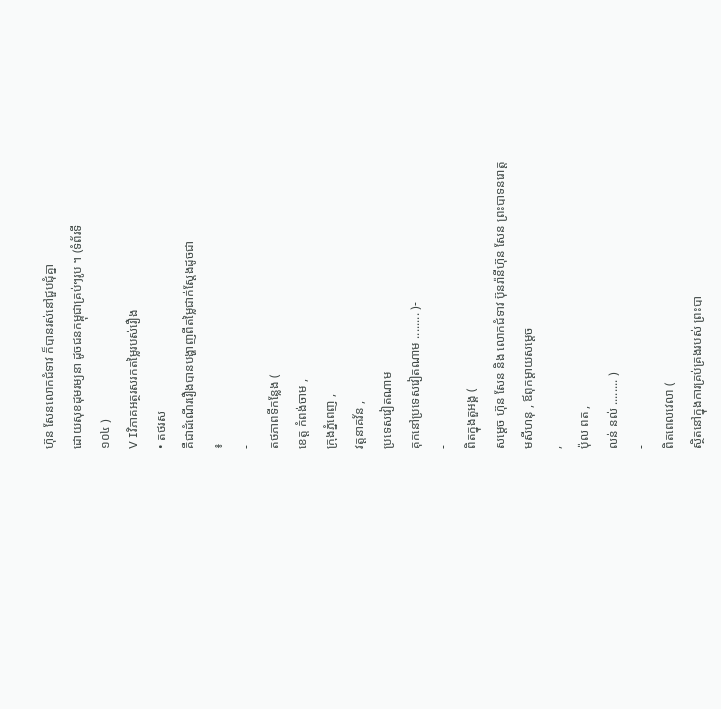ហ៊ុន សែនលោកជំទាវ ក៏បានរស់នៅជួបជុំគ្នា
ដោយសុខដុមរម្យនា ដូចជនកម្ពុជាគ្រប់ៗរូប ។ (ទំព័រទី
១០៤ )
V Iវិភាគអត្ថរសរកតម្លៃរបស់រឿង
• តថរស
គឺជាដំណើររឿងបានបង្ហាញពីតម្លៃជាក់ស្តែងដូចជា
៖
-
តថភាពទីកន្លែង (
ខេត្ត កំពង់ចាម ,
ក្រុងភ្នំពេញ ,
វត្តនាគវ័ន ,
ប្រទេសវៀតណាម
គុកនៅប្រទេសវៀតណាម ........ )-
-
ពិតក្នុងតួអង្គ (
សម្តេច ហ៊ុន សែន និង លោកជំទាវ ប៊ុនរ៉ានីហ៊ុន សែន ព្រះបាទនរោត្ត
មសីហនុ , ឪពុកម្តាយសម្តេច
,
ប៉ុល ពត ,
លន់ នល់ ........ )
-
ពិតពេលវេលា (
សិ្ថតនៅក្នុងការគ្រប់គ្រងរបស់ ព្រះបា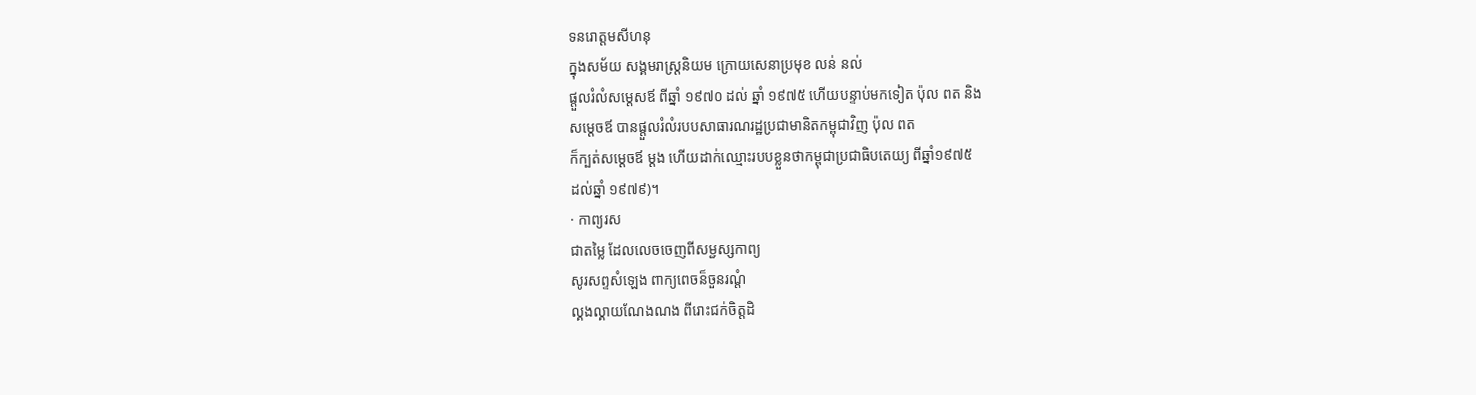ទនរោត្តមសីហនុ
ក្នុងសម័យ សង្គមរាស្រ្តនិយម ក្រោយសេនាប្រមុខ លន់ នល់
ផ្តួលរំលំសម្តេសឪ ពីឆ្នាំ ១៩៧០ ដល់ ឆ្នាំ ១៩៧៥ ហើយបន្ទាប់មកទៀត ប៉ុល ពត និង
សម្តេចឪ បានផ្តួលរំលំរបបសាធារណរដ្ឋប្រជាមានិតកម្ពុជាវិញ ប៉ុល ពត
ក៏ក្បត់សម្តេចឪ ម្តង ហើយដាក់ឈ្មោះរបបខ្លួនថាកម្ពុជាប្រជាធិបតេយ្យ ពីឆ្នាំ១៩៧៥
ដល់ឆ្នាំ ១៩៧៩)។
· កាព្យរស
ជាតម្លៃ ដែលលេចចេញពីសម្ជស្សកាព្យ
សូរសព្ទសំឡេង ពាក្យពេចន៏ចួនរណ្តំ
ល្គងល្គាយណែងណង ពីរោះជក់ចិត្តដិ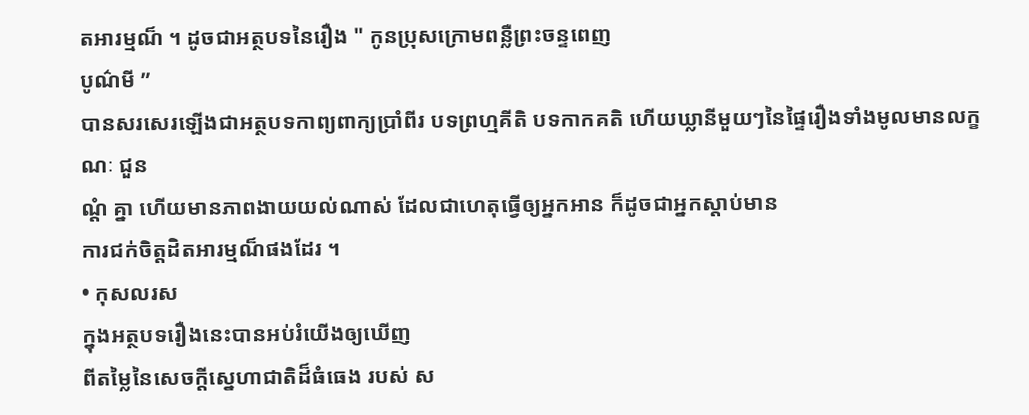តអារម្មណ៏ ។ ដូចជាអត្ថបទនៃរឿង " កូនប្រុសក្រោមពន្លឺព្រះចន្ទពេញ
បូណ៌មី ”
បានសរសេរឡើងជាអត្ថបទកាព្យពាក្យប្រាំពីរ បទព្រហ្មគីតិ បទកាកគតិ ហើយឃ្លានីមួយៗនៃផ្ទៃរឿងទាំងមូលមានលក្ខណៈ ជួន
ណ្តំ គ្នា ហើយមានភាពងាយយល់ណាស់ ដែលជាហេតុធ្វើឲ្យអ្នកអាន ក៏ដូចជាអ្នកស្តាប់មាន
ការជក់ចិត្តដិតអារម្មណ៏ផងដែរ ។
• កុសលរស
ក្នុងអត្ថបទរឿងនេះបានអប់រំយើងឲ្យឃើញ
ពីតម្លៃនៃសេចក្តីស្នេហាជាតិដ៏ធំធេង របស់ ស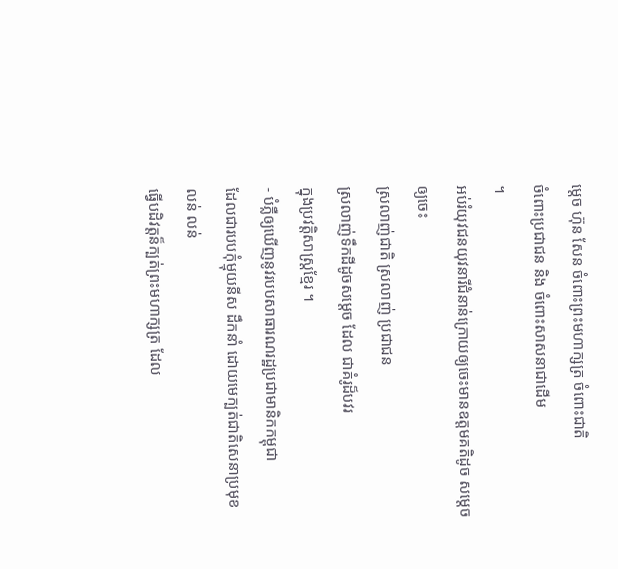ម្តេច ហ៊ុន សែន ចំពោះព្រះមហាក្សត្រ ចំពោះជាតិ
ចំពោះប្រជាជន និង ចំពោះសាសនាជាដើម
។
អប់រំយុវជនយុវនារីជំនាន់ក្រោយឲ្យចេះមានឧត្តមគតិដូច សម្តេចឲ្យចេះ
ស្រលាញ់ជាតិ ស្រលាញ់ ប្រជាជន
ស្រលាញ់ទឹកដីដូចសម្តេច ដែល ជាគំរូដ៏បវរ
ក្នុងប្រវតិ្តសាស្រ្តខ្មែរ ។
- បំភ្លឺឲ្យឃើញនូវរបបសាធារណរដ្ឋប្រជាមានិកកម្ពុជា
ដែលជារបបកុំម្មុយនីស ដឹកនាំ ដោយមេក្បត់ជាតិសេនាប្រមុខ លន់ លន់
ធ្វើបដិវត្តន៏ក្បត់ព្រះមហាក្សត្រ ដែល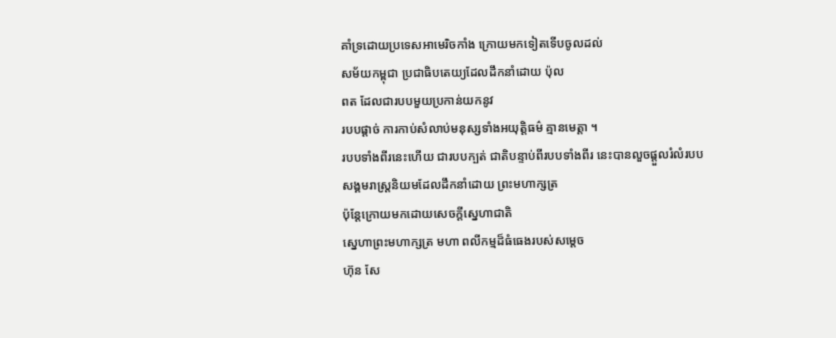គាំទ្រដោយប្រទេសអាមេរិចកាំង ក្រោយមកទៀតទើបចូលដល់
សម័យកម្ពុជា ប្រជាធិបតេយ្យដែលដឹកនាំដោយ ប៉ុល
ពត ដែលជារបបមួយប្រកាន់យកនូវ
របបផ្តាច់ ការកាប់សំលាប់មនុស្សទាំងអយុត្តិធម៌ គ្មានមេត្តា ។
របបទាំងពីរនេះហើយ ជារបបក្បត់ ជាតិបន្ទាប់ពីរបបទាំងពីរ នេះបានលួចផ្តួលរំលំរបប
សង្គមរាស្រ្តនិយមដែលដឹកនាំដោយ ព្រះមហាក្សត្រ
ប៉ុន្តែក្រោយមកដោយសេចក្តីស្នេហាជាតិ
ស្នេហាព្រះមហាក្សត្រ មហា ពលីកម្មដ៏ធំធេងរបស់សម្តេច
ហ៊ុន សែ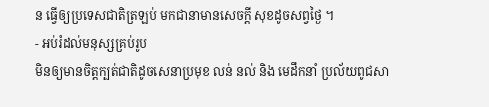ន ធ្វើឲ្យប្រទេសជាតិត្រឡប់ មកជានាមានសេចក្តី សុខដូចសព្វថ្ងៃ ។
- អប់រំដល់មនុស្សគ្រប់រូប
មិនឲ្យមានចិត្តក្បត់ជាតិដូចសេនាប្រមុខ លន់ នល់ និង មេដឹកនាំ ប្រល័យពូជសា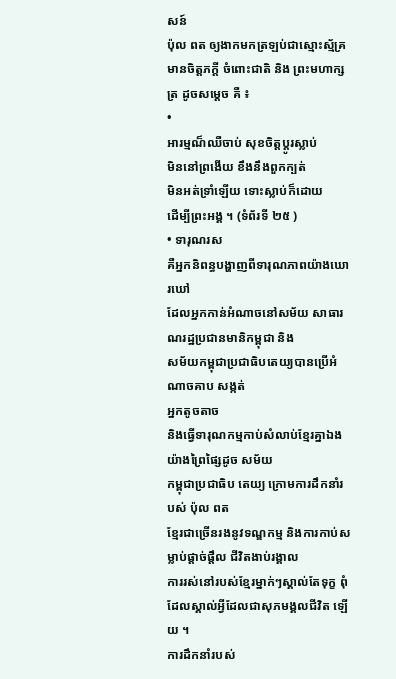សន៍
ប៉ុល ពត ឲ្យងាកមកត្រឡប់ជាស្មោះស្ម័គ្រ មានចិត្តភក្តី ចំពោះជាតិ និង ព្រះមហាក្សត្រ ដូចសម្តេច គឺ ៖
•
អារម្មណ៏ឈឺចាប់ សុខចិត្តប្តូរស្លាប់
មិននៅព្រងើយ ខឹងនឹងពួកក្បត់
មិនអត់ទ្រាំឡើយ ទោះស្លាប់ក៏ដោយ
ដើម្បីព្រះអង្គ ។ (ទំព័រទី ២៥ )
• ទារុណរស
គឺអ្នកនិពន្ធបង្ហាញពីទារុណភាពយ៉ាងឃោរឃៅ
ដែលអ្នកកាន់អំណាចនៅសម័យ សាធារណរដ្ឋប្រជានមានិកម្ពុជា និង
សម័យកម្ពុជាប្រជាធិបតេយ្យបានប្រើអំណាចគាប សង្កត់
អ្នកតូចតាច
និងធ្វើទារុណកម្មកាប់សំលាប់ខ្មែរគ្នាឯងយ៉ាងព្រៃផ្សៃដូច សម័យ
កម្ពុជាប្រជាធិប តេយ្យ ក្រោមការដឹកនាំរបស់ ប៉ុល ពត
ខ្មែរជាច្រើនរងនូវទណ្ឌកម្ម និងការកាប់សម្លាប់ផ្តាច់ផ្តឹល ជីវិតងាប់រង្គាល
ការរស់នៅរបស់ខ្មែរម្នាក់ៗស្គាល់តែទុក្ខ ពុំដែលស្គាល់អ្វីដែលជាសុភមង្គលជីវិត ឡើយ ។
ការដឹកនាំរបស់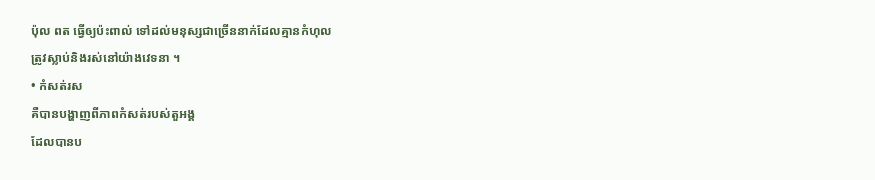ប៉ុល ពត ធ្វើឲ្យប៉ះពាល់ ទៅដល់មនុស្សជាច្រើននាក់ដែលគ្មានកំហុល
ត្រូវស្លាប់និងរស់នៅយ៉ាងវេទនា ។
• កំសត់រស
គឺបានបង្ហាញពីភាពកំសត់របស់តួអង្គ
ដែលបានប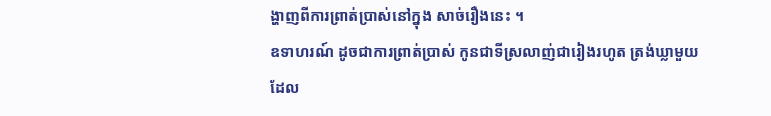ង្ហាញពីការព្រាត់ប្រាស់នៅក្នុង សាច់រឿងនេះ ។
ឧទាហរណ៍ ដូចជាការព្រាត់ប្រាស់ កូនជាទីស្រលាញ់ជារៀងរហូត ត្រង់ឃ្លាមួយ
ដែល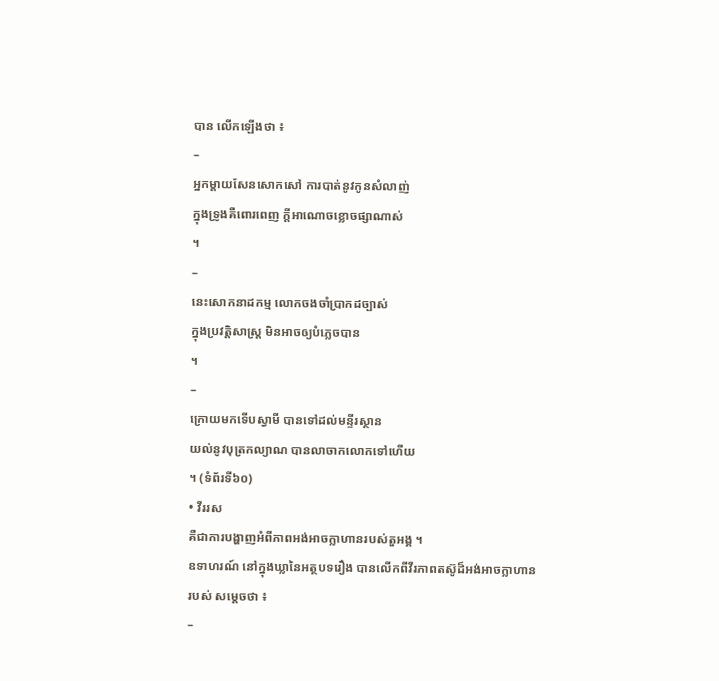បាន លើកឡើងថា ៖
–
អ្នកម្តាយសែនសោកសៅ ការបាត់នូវកូនសំលាញ់
ក្នុងទ្រូងគឺពោរពេញ កី្តអាណោចខ្លោចផ្សាណាស់
។
–
នេះសោកនាដកម្ម លោកចងចាំប្រាកដច្បាស់
ក្នុងប្រវត្តិសាស្រ្ត មិនអាចឲ្យបំភ្លេចបាន
។
–
ក្រោយមកទើបស្វាមី បានទៅដល់មន្ទីរស្ថាន
យល់នូវបុត្រកល្យាណ បានលាចាកលោកទៅហើយ
។ (ទំព័រទី៦០)
• វីររស
គឺជាការបង្ហាញអំពីភាពអង់អាចក្លាហានរបស់តួអង្គ ។
ឧទាហរណ៍ នៅក្នុងឃ្លានៃអត្ថបទរឿង បានលើកពីវីរភាពតស៊ូដ៏អង់អាចក្លាហាន
របស់ សម្តេចថា ៖
–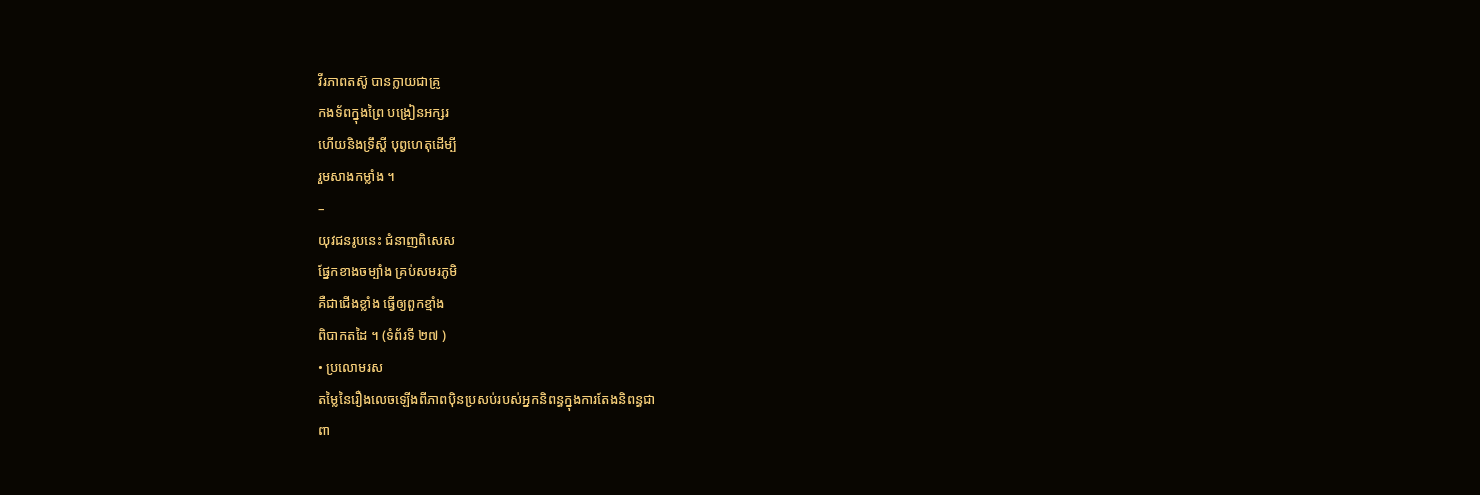វីរភាពតស៊ូ បានក្លាយជាគ្រូ
កងទ័ពក្នុងព្រៃ បង្រៀនអក្សរ
ហើយនិងទ្រឹស្តី បុព្វហេតុដើម្បី
រួមសាងកម្លាំង ។
–
យុវជនរូបនេះ ជំនាញពិសេស
ផ្នែកខាងចម្បាំង គ្រប់សមរភូមិ
គឺជាជើងខ្លាំង ធ្វើឲ្យពួកខ្មាំង
ពិបាកតដៃ ។ (ទំព័រទី ២៧ )
• ប្រលោមរស
តម្លៃនៃរឿងលេចឡើងពីភាពប៉ិនប្រសប់របស់អ្នកនិពន្ធក្នុងការតែងនិពន្ធជា
ពា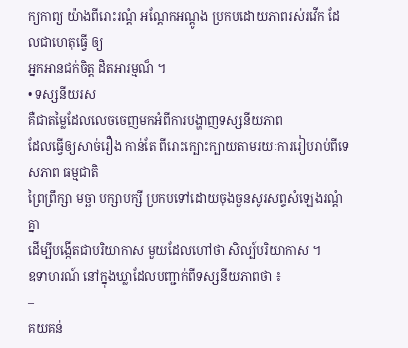ក្យកាព្យ យ៉ាងពីរោះរណ្តំ អណ្តែកអណ្តូង ប្រកបដោយភាពរស់រវើក ដែលជាហេតុធ្វើ ឲ្យ
អ្នកអានជក់ចិត្ត ដិតអារម្មណ៏ ។
• ទស្សនីយរស
គឺជាតម្លៃដែលលេចចេញមកអំពីការបង្ហាញទស្សនីយភាព
ដែលធ្វើឲ្យសាច់រឿង កាន់តែ ពីរោះក្បោះក្បាយតាមរយៈការរៀបរាប់ពីទេសភាព ធម្មជាតិ
ព្រៃព្រឹក្សា មច្ឆា បក្សាបក្សី ប្រកបទៅដោយចុងចួនសូរសព្ទសំឡេងរណ្តំគ្នា
ដើម្បីបង្កើតជាបរិយាកាស មួយដែលហៅថា សិល្ប៍បរិយាកាស ។
ឧទាហរណ៍ នៅក្នុងឃ្លាដែលបញ្ជាក់ពីទស្សនីយភាពថា ៖
–
គយគន់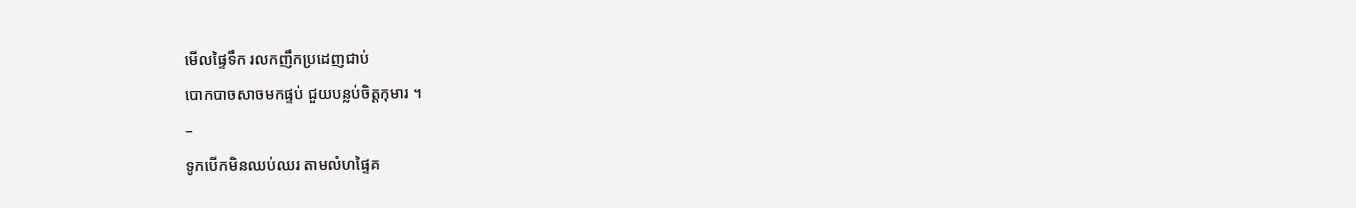មើលផ្ទៃទឹក រលកញឹកប្រដេញជាប់
បោកបាចសាចមកផ្ទប់ ជួយបន្លប់ចិត្តកុមារ ។
–
ទូកបើកមិនឈប់ឈរ តាមលំហផ្ទៃគ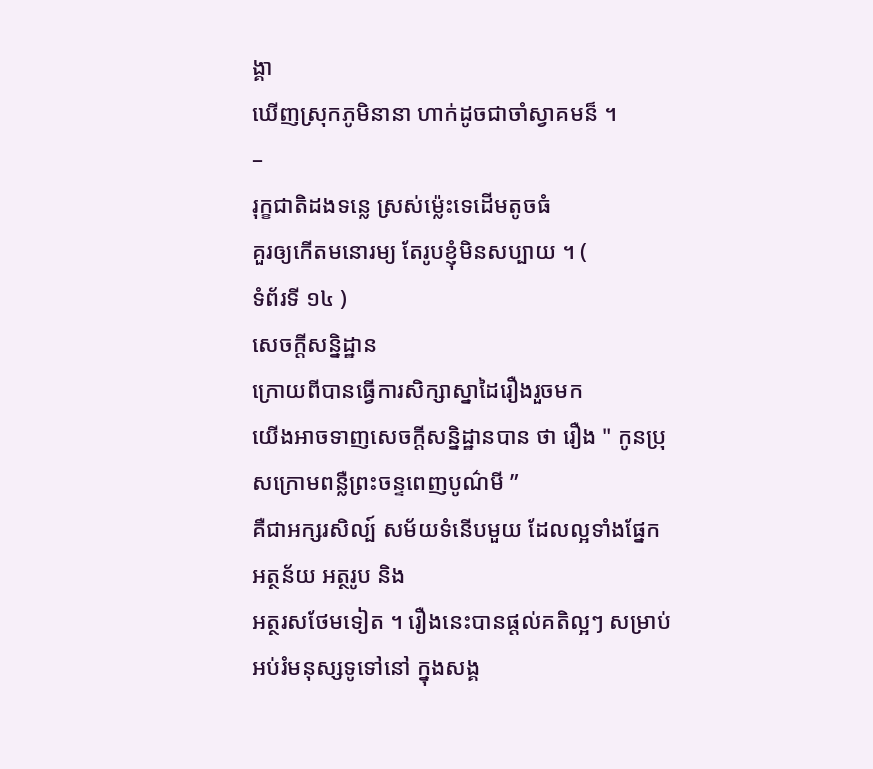ង្គា
ឃើញស្រុកភូមិនានា ហាក់ដូចជាចាំស្វាគមន៏ ។
–
រុក្ខជាតិដងទន្លេ ស្រស់ម្ល៉េះទេដើមតូចធំ
គួរឲ្យកើតមនោរម្យ តែរូបខ្ញុំមិនសប្បាយ ។ (
ទំព័រទី ១៤ )
សេចក្តីសន្និដ្ឋាន
ក្រោយពីបានធ្វើការសិក្សាស្នាដៃរឿងរួចមក
យើងអាចទាញសេចក្តីសន្និដ្ឋានបាន ថា រឿង " កូនប្រុសក្រោមពន្លឺព្រះចន្ទពេញបូណ៌មី ”
គឺជាអក្សរសិល្ប៍ សម័យទំនើបមួយ ដែលល្អទាំងផ្នែក អត្ថន័យ អត្ថរូប និង
អត្ថរសថែមទៀត ។ រឿងនេះបានផ្តល់គតិល្អៗ សម្រាប់អប់រំមនុស្សទូទៅនៅ ក្នុងសង្គ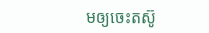មឲ្យចេះតស៊ូ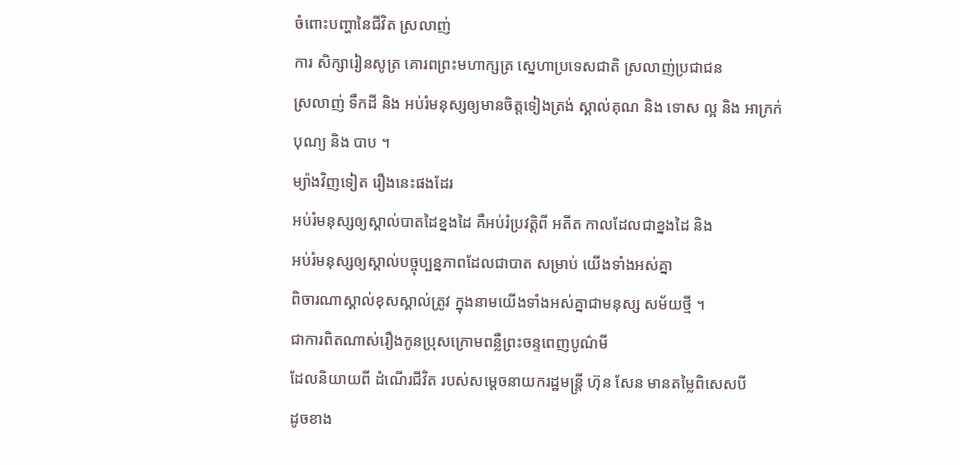ចំពោះបញ្ហានៃជីវិត ស្រលាញ់
ការ សិក្សារៀនសូត្រ គោរពព្រះមហាក្សត្រ ស្នេហាប្រទេសជាតិ ស្រលាញ់ប្រជាជន
ស្រលាញ់ ទឹកដី និង អប់រំមនុស្សឲ្យមានចិត្តទៀងត្រង់ ស្គាល់គុណ និង ទោស ល្អ និង អាក្រក់
បុណ្យ និង បាប ។
ម្យ៉ាងវិញទៀត រឿងនេះផងដែរ
អប់រំមនុស្សឲ្យស្គាល់បាតដៃខ្នងដៃ គឺអប់រំប្រវត្តិពី អតីត កាលដែលជាខ្នងដៃ និង
អប់រំមនុស្សឲ្យស្គាល់បច្ចុប្បន្នភាពដែលជាបាត សម្រាប់ យើងទាំងអស់គ្នា
ពិចារណាស្គាល់ខុសស្គាល់ត្រូវ ក្នុងនាមយើងទាំងអស់គ្នាជាមនុស្ស សម័យថ្មី ។
ជាការពិតណាស់រឿងកូនប្រុសក្រោមពន្លឺព្រះចន្ទពេញបូណ៌មី
ដែលនិយាយពី ដំណើរជីវិត របស់សម្តេចនាយករដ្ឋមន្រ្តី ហ៊ុន សែន មានតម្លៃពិសេសបី
ដូចខាង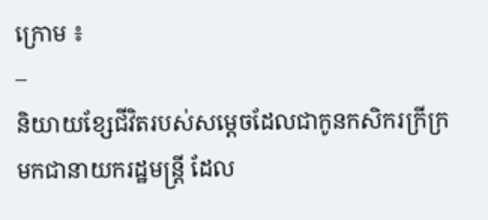ក្រោម ៖
–
និយាយខែ្សជីវិតរបស់សម្តេចដែលជាកូនកសិករក្រីក្រ
មកជានាយករដ្ឋមន្រ្តី ដែល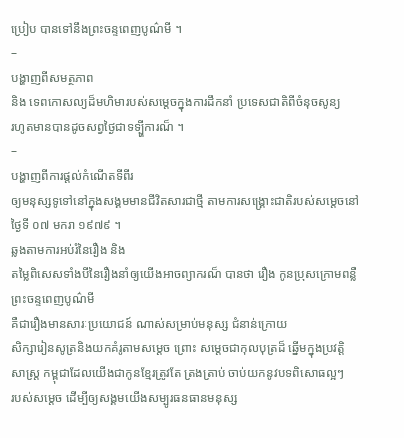ប្រៀប បានទៅនឹងព្រះចន្ទពេញបូណ៌មី ។
–
បង្ហាញពីសមត្ថភាព
និង ទេពកោសល្យដ៏មហិមារបស់សម្តេចក្នុងការដឹកនាំ ប្រទេសជាតិពីចំនុចសូន្យ
រហូតមានបានដូចសព្វថ្ងៃជាទទ្បី្ហការណ៏ ។
–
បង្ហាញពីការផ្តល់កំណើតទីពីរ
ឲ្យមនុស្សទូទៅនៅក្នុងសង្គមមានជីវិតសារជាថ្មី តាមការសង្រ្គោះជាតិរបស់សម្តេចនៅ
ថ្ងៃទី ០៧ មករា ១៩៧៩ ។
ឆ្លងតាមការអប់រំនៃរឿង និង
តម្លៃពិសេសទាំងបីនៃរឿងនាំឲ្យយើងអាចព្យាករណ៏ បានថា រឿង កូនប្រុសក្រោមពន្លឺព្រះចន្ទពេញបូណ៌មី
គឺជារឿងមានសារៈប្រយោជន៍ ណាស់សម្រាប់មនុស្ស ជំនាន់ក្រោយ
សិក្សារៀនសូត្រនិងយកគំរូតាមសម្តេច ព្រោះ សម្តេចជាកុលបុត្រដ៏ ឆ្នើមក្នុងប្រវត្តិ
សាស្រ្ត កម្ពុជាដែលយើងជាកូនខ្មែរត្រូវតែ ត្រងត្រាប់ ចាប់យកនូវបទពិសោធល្អៗ
របស់សម្តេច ដើម្បីឲ្យសង្គមយើងសម្បូរធនធានមនុស្ស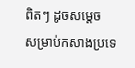ពិតៗ ដូចសម្តេច
សម្រាប់កសាងប្រទេ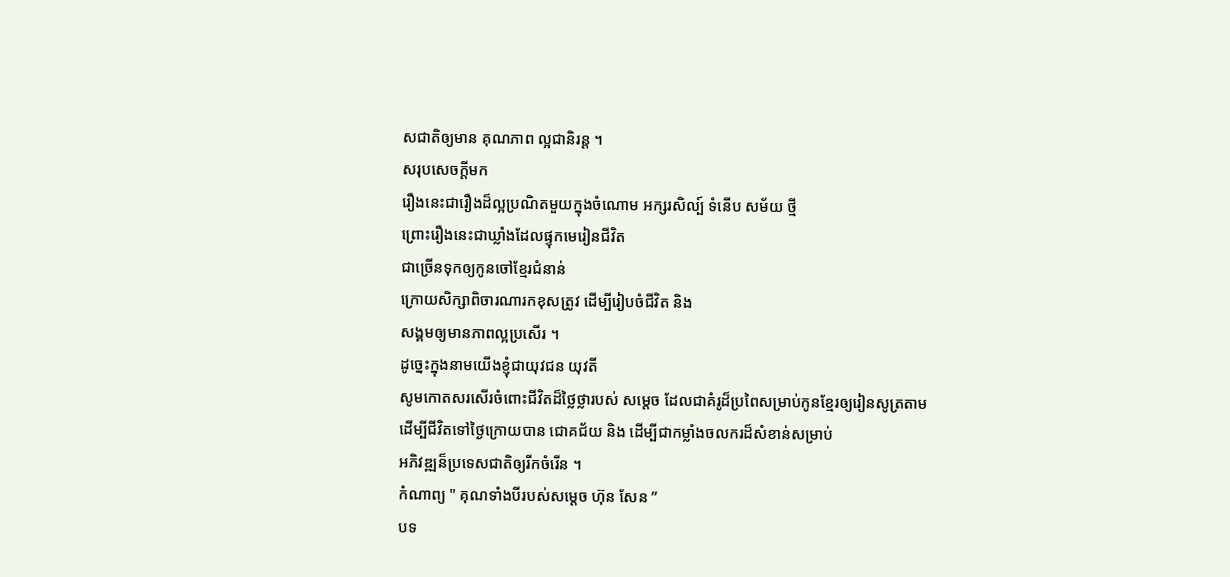សជាតិឲ្យមាន គុណភាព ល្អជានិរន្ត ។
សរុបសេចក្តីមក
រឿងនេះជារឿងដ៏ល្អប្រណិតមួយក្នុងចំណោម អក្សរសិល្ប៍ ទំនើប សម័យ ថ្មី
ព្រោះរឿងនេះជាឃ្លាំងដែលផ្ទុកមេរៀនជីវិត
ជាច្រើនទុកឲ្យកូនចៅខ្មែរជំនាន់
ក្រោយសិក្សាពិចារណារកខុសត្រូវ ដើម្បីរៀបចំជីវិត និង
សង្គមឲ្យមានភាពល្អប្រសើរ ។
ដូច្នេះក្នុងនាមយើងខ្ញុំជាយុវជន យុវតី
សូមកោតសរសើរចំពោះជីវិតដ៏ថ្លៃថ្លារបស់ សម្តេច ដែលជាគំរូដ៏ប្រពៃសម្រាប់កូនខ្មែរឲ្យរៀនសូត្រតាម
ដើម្បីជីវិតទៅថ្ងៃក្រោយបាន ជោគជ័យ និង ដើម្បីជាកម្លាំងចលករដ៏សំខាន់សម្រាប់
អភិវឌ្ឍន៏ប្រទេសជាតិឲ្យរីកចំរើន ។
កំណាព្យ " គុណទាំងបីរបស់សម្តេច ហ៊ុន សែន ”
បទ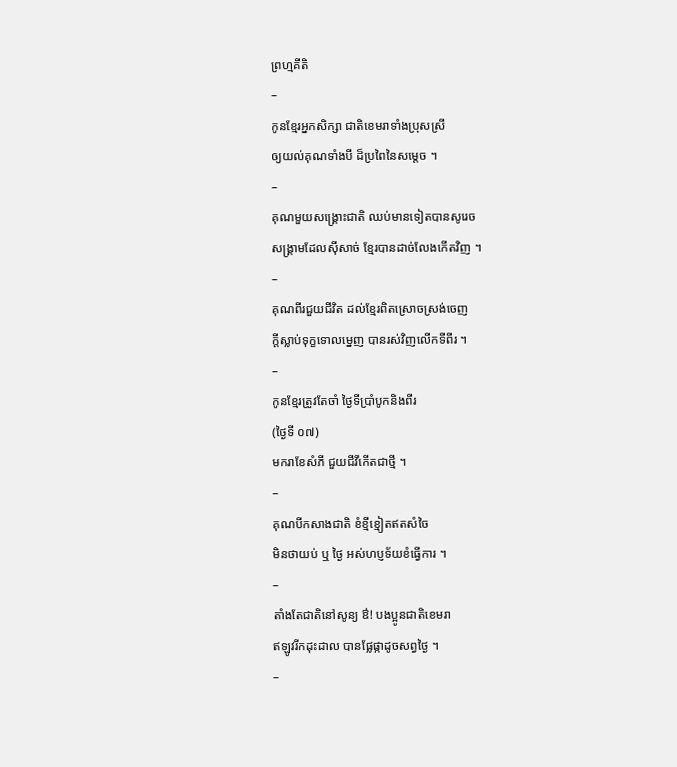ព្រហ្មគីតិ
–
កូនខ្មែរអ្នកសិក្សា ជាតិខេមរាទាំងប្រុសស្រី
ឲ្យយល់គុណទាំងបី ដ៏ប្រពៃនៃសម្តេច ។
–
គុណមួយសង្រ្គោះជាតិ ឈប់មានទៀតបានសូរេច
សង្រ្គាមដែលស៊ីសាច់ ខ្មែរបានដាច់លែងកើតវិញ ។
–
គុណពីរជួយជីវិត ដល់ខ្មែរពិតស្រោចស្រង់ចេញ
ក្តីស្លាប់ទុក្ខទោលម្នេញ បានរស់វិញលើកទីពីរ ។
–
កូនខ្មែរត្រូវតែចាំ ថ្ងៃទីប្រាំបូកនិងពីរ
(ថ្ងៃទី ០៧)
មករាខែសំភី ជួយជីវីកើតជាថ្មី ។
–
គុណបីកសាងជាតិ ខំខ្មីខ្មៀតឥតសំចៃ
មិនថាយប់ ឬ ថ្ងៃ អស់ហប្ញទ័យខំធ្វើការ ។
–
តាំងតែជាតិនៅសូន្យ ឳ! បងប្អូនជាតិខេមរា
ឥឡូវរីកដុះដាល បានផ្លែផ្កាដូចសព្វថ្ងៃ ។
–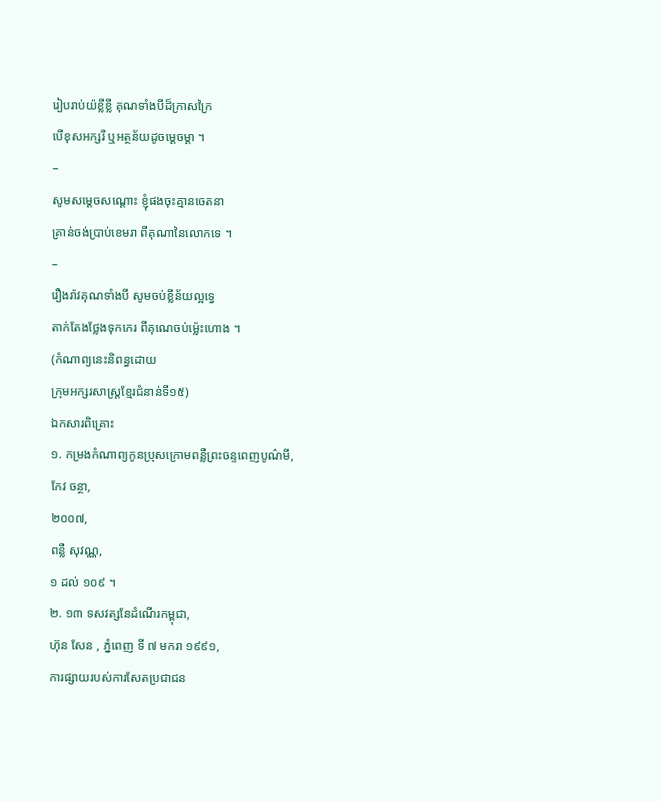រៀបរាប់យ៉ខ្លីខ្លី គុណទាំងបីដ៏ក្រាសក្រៃ
បើខុសអក្សរី ឬអត្ថន័យដូចម្តេចម្តា ។
–
សូមសម្តេចសណ្តោះ ខ្ញុំផងចុះគ្មានចេតនា
គ្រាន់ចង់ប្រាប់ខេមរា ពីគុណានៃលោកទេ ។
–
រឿងរ៉ាវគុណទាំងបី សូមចប់ខ្លីន័យល្អទ្វេ
តាក់តែងថ្លែងទុកកេរ ពីគុណេចប់ម្ល៉េះហោង ។
(កំណាព្យនេះនិពន្ធដោយ
ក្រុមអក្សរសាស្រ្តខែ្មរជំនាន់ទី១៥)
ឯកសារពិគ្រោះ
១. កម្រងកំណាព្យកូនប្រុសក្រោមពន្លឺព្រះចន្ទពេញបូណ៌មី,
កែវ ចន្ថា,
២០០៧,
ពន្លឺ សុវណ្ណ,
១ ដល់ ១០៩ ។
២. ១៣ ទសវត្សនែដំណើរកម្ពុជា,
ហ៊ុន សែន , ភ្នំពេញ ទី ៧ មករា ១៩៩១,
ការផ្សាយរបស់ការសែតប្រជាជន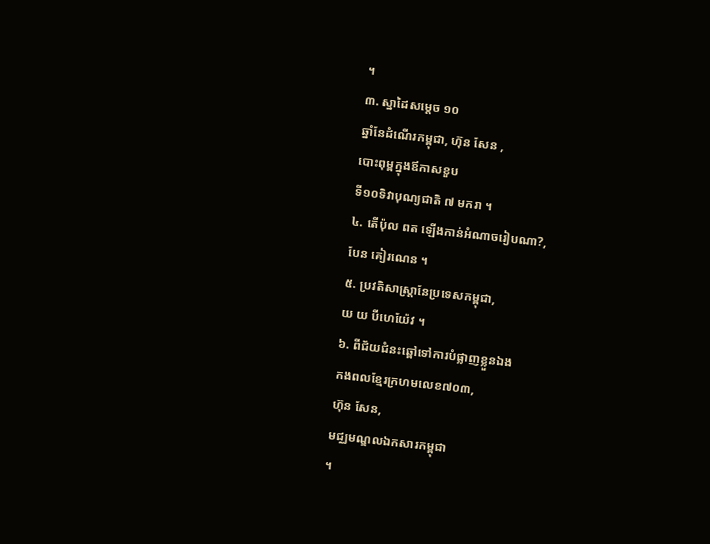។
៣. ស្នាដៃសម្តេច ១០
ឆ្នាំនែដំណើរកម្ពុជា, ហ៊ុន សែន ,
បោះពុម្ពក្នុងឪកាសខួប
ទី១០ទិវាបុណ្យជាតិ ៧ មករា ។
៤. តើប៉ុល ពត ឡើងកាន់អំណាចរៀបណា?,
បែន គៀរណេន ។
៥. ប្រវតិសាស្រ្តានែប្រទេសកម្ពុជា,
យ យ បីហេយ៉ែវ ។
៦. ពីជ័យជំនះឆ្ពៅទៅការបំផ្លាញខ្លួនឯង
កងពលខែ្មរក្រហមលេខ៧០៣,
ហ៊ុន សែន,
មជ្ឈមណ្ឌលឯកសារកម្ពុជា
។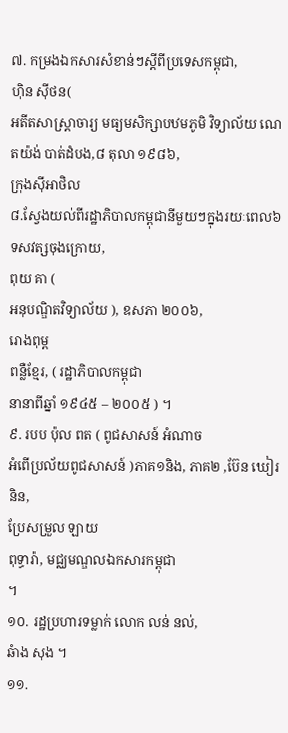៧. កម្រងឯកសារសំខាន់ៗស្តីពីប្រទេសកម្ពុជា,
ហ៊ិន ស៊ីថន(
អតីតសាស្រ្តាចារ្យ មធ្យមសិក្សាបឋមភូមិ វិទ្យាល័យ ណេតយ៉ង់ បាត់ដំបង,៨ តុលា ១៩៨៦,
ក្រុងស៊ីអាថិល
៨.សែ្វងយល់ពីរដ្ឋាភិបាលកម្ពុជានីមួយៗក្នុងរយៈពេល៦ទសវត្សចុងក្រោយ,
ពុយ គា (
អនុបណ្ឌិតវិទ្យាល័យ ), ឧសភា ២០០៦,
រោងពុម្ព
ពន្លឺខែ្មរ, ( រដ្ឋាភិបាលកម្ពុជា
នានាពីឆ្នាំ ១៩៤៥ – ២០០៥ ) ។
៩. របប ប៉ុល ពត ( ពូជសាសន៍ អំណាច
អំពើប្រល័យពូជសាសន៍ )ភាគ១និង, ភាគ២ ,ប៊ែន ឃៀរនិន,
ប្រែសម្រួល ឡាយ
ពុទ្ធារ៉ា, មជ្ឈមណ្ឌលឯកសារកម្ពុជា
។
១០. រដ្ឋប្រហារទម្លាក់ លោក លន់ នល់,
ឆំាង សុង ។
១១.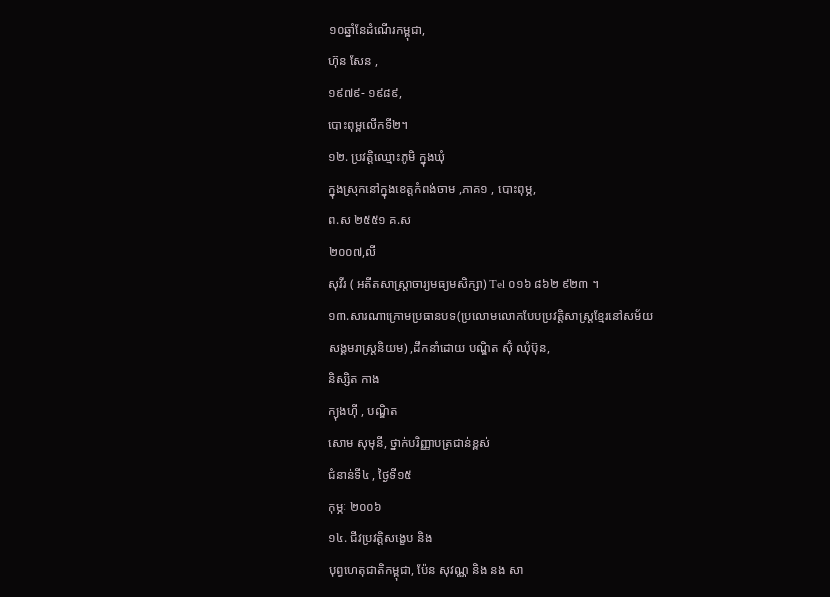១០ឆ្នាំនែដំណើរកម្ពុជា,
ហ៊ុន សែន ,
១៩៧៩- ១៩៨៩,
បោះពុម្ពលើកទី២។
១២. ប្រវត្តិឈ្មោះភូមិ ក្នុងឃុំ
ក្នុងស្រុកនៅក្នុងខេត្តកំពង់ចាម ,ភាគ១ , បោះពុម្ភ,
ព.ស ២៥៥១ គ.ស
២០០៧,លី
សុវីរ ( អតីតសាស្រ្តាចារ្យមធ្យមសិក្សា) Tel ០១៦ ៨៦២ ៩២៣ ។
១៣.សារណាក្រោមប្រធានបទ(ប្រលោមលោកបែបប្រវត្តិសាស្រ្តខ្មែរនៅសម័យ
សង្គមរាស្រ្តនិយម) ,ដឹកនាំដោយ បណ្ឌិត ស៊ុំ ឈុំប៊ុន,
និស្សិត កាង
ក្យុងហ៊ី , បណ្ឌិត
សោម សុមុនី, ថ្នាក់បរិញ្ញាបត្រជាន់ខ្ពស់
ជំនាន់ទី៤ , ថ្ងៃទី១៥
កុម្ភៈ ២០០៦
១៤. ជីវប្រវត្តិសង្ខេប និង
បុព្វហេតុជាតិកម្ពុជា, ប៉ែន សុវណ្ណ និង នង សា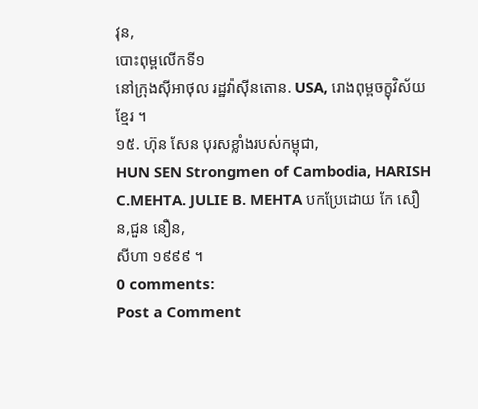វុន,
បោះពុម្ពលើកទី១
នៅក្រុងស៊ីអាថុល រដ្ឋវ៉ាស៊ីនតោន. USA, រោងពុម្ពចក្ខុវិស័យខ្មែរ ។
១៥. ហ៊ុន សែន បុរសខ្លាំងរបស់កម្ពុជា,
HUN SEN Strongmen of Cambodia, HARISH C.MEHTA. JULIE B. MEHTA បកប្រែដោយ កែ សឿន,ជួន នឿន,
សីហា ១៩៩៩ ។
0 comments:
Post a Comment